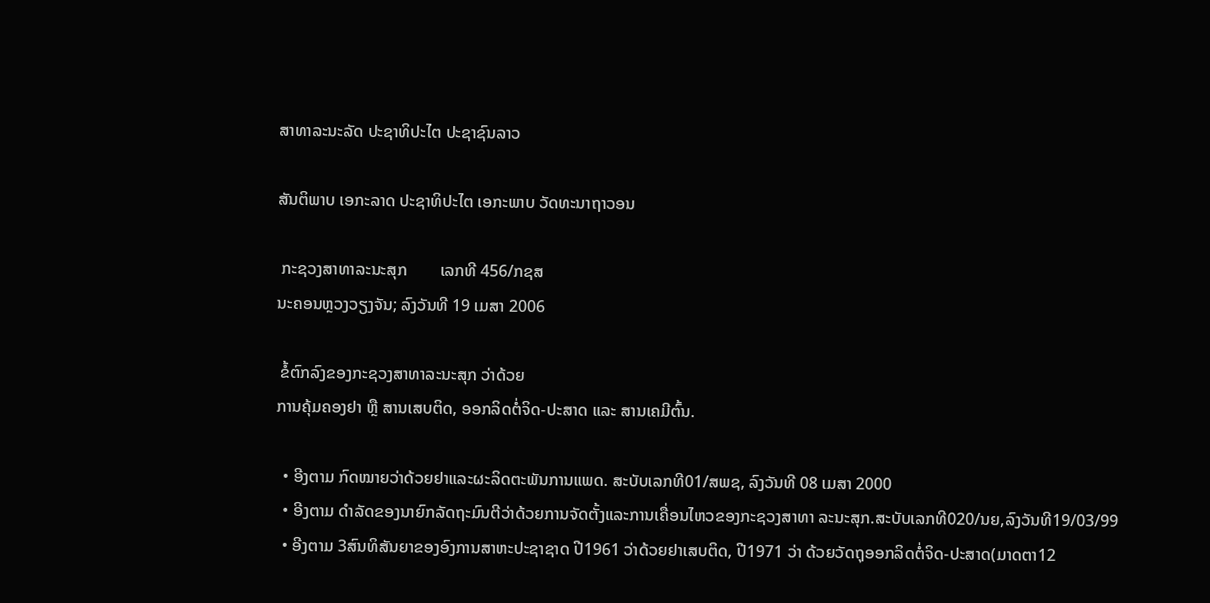ສາທາລະນະລັດ ປະຊາທິປະໄຕ ປະຊາຊົນລາວ

ສັນຕິພາບ ເອກະລາດ ປະຊາທິປະໄຕ ເອກະພາບ ວັດທະນາຖາວອນ

 ກະຊວງສາທາລະນະສຸກ        ເລກທີ 456/ກຊສ
ນະຄອນຫຼວງວຽງຈັນ; ລົງວັນທີ 19 ເມສາ 2006

 ຂໍ້ຕົກລົງຂອງກະຊວງສາທາລະນະສຸກ ວ່າດ້ວຍ
ການຄຸ້ມຄອງຢາ ຫຼື ສານເສບຕິດ, ອອກລິດຕໍ່ຈິດ-ປະສາດ ແລະ ສານເຄມີຕົ້ນ.

  • ອີງຕາມ ກົດໝາຍວ່າດ້ວຍຢາແລະຜະລິດຕະພັນການແພດ. ສະບັບເລກທີ01/ສພຊ, ລົງວັນທີ 08 ເມສາ 2000
  • ອີງຕາມ ດໍາລັດຂອງນາຍົກລັດຖະມົນຕີວ່າດ້ວຍການຈັດຕັ້ງແລະການເຄື່ອນໄຫວຂອງກະຊວງສາທາ ລະນະສຸກ.ສະບັບເລກທີ020/ນຍ,ລົງວັນທີ19/03/99
  • ອີງຕາມ 3ສົນທິສັນຍາຂອງອົງການສາຫະປະຊາຊາດ ປີ1961 ວ່າດ້ວຍຢາເສບຕິດ, ປີ1971 ວ່າ ດ້ວຍວັດຖຸອອກລິດຕໍ່ຈິດ-ປະສາດ(ມາດຕາ12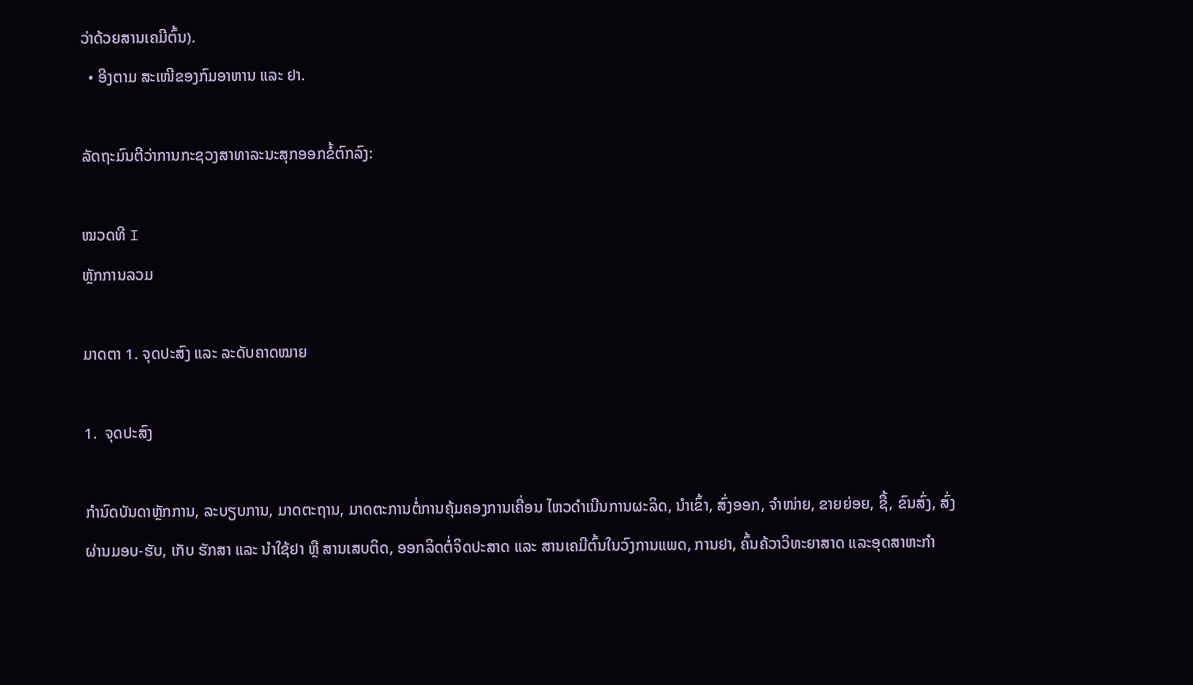ວ່າດ້ວຍສານເຄມີຕົ້ນ).
  • ອີງຕາມ ສະເໜີຂອງກົມອາຫານ ແລະ ຢາ.

ລັດຖະມົນຕີວ່າການກະຊວງສາທາລະນະສຸກອອກຂໍ້ຕົກລົງ:

ໝວດທີ I
ຫຼັກການລວມ

ມາດຕາ 1. ຈຸດປະສົງ ແລະ ລະດັບຄາດໝາຍ

1.  ຈຸດປະສົງ

ກໍານົດບັນດາຫຼັກການ, ລະບຽບການ, ມາດຕະຖານ, ມາດຕະການຕໍ່ການຄຸ້ມຄອງການເຄື່ອນ ໄຫວດໍາເນີນການຜະລິດ, ນໍາເຂົ້າ, ສົ່ງອອກ, ຈໍາໜ່າຍ, ຂາຍຍ່ອຍ, ຊື້, ຂົນສົ່ງ, ສົ່ງຜ່ານມອບ-ຮັບ, ເກັບ ຮັກສາ ແລະ ນໍາໃຊ້ຢາ ຫຼື ສານເສບຕິດ, ອອກລິດຕໍ່ຈິດປະສາດ ແລະ ສານເຄມີຕົ້ນໃນວົງການແພດ, ການຢາ, ຄົ້ນຄ້ວາວິທະຍາສາດ ແລະອຸດສາຫະກໍາ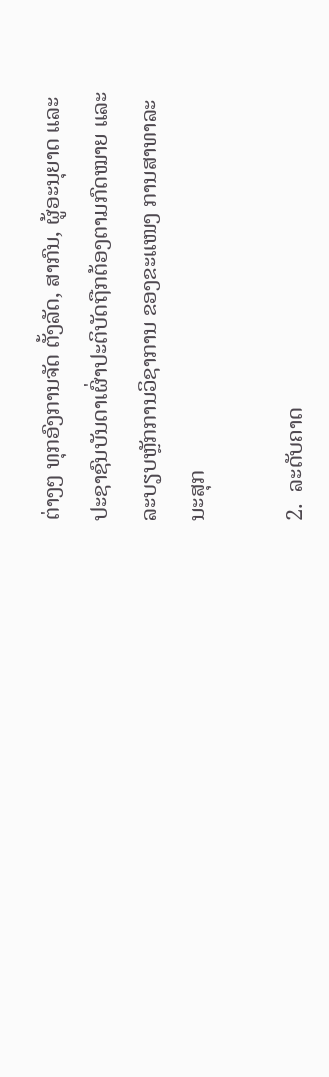ຕ່າງໆ ທຸກອົງການຈັດ ຕັ້ງລັດ, ສາກົນ, ຜູ້ອະນຸຍາດ ແລະ ປະຊາຊົນບັນດາເຜົ່າປະຕິບັດຖືກຕ້ອງຕາມກົດໝາຍ ແລະລະບຽບຫຼັກການວິຊາການ ຂອງຂະແໜງ ການສາທາລະນະສຸກ

2.  ລະດັບຄາດ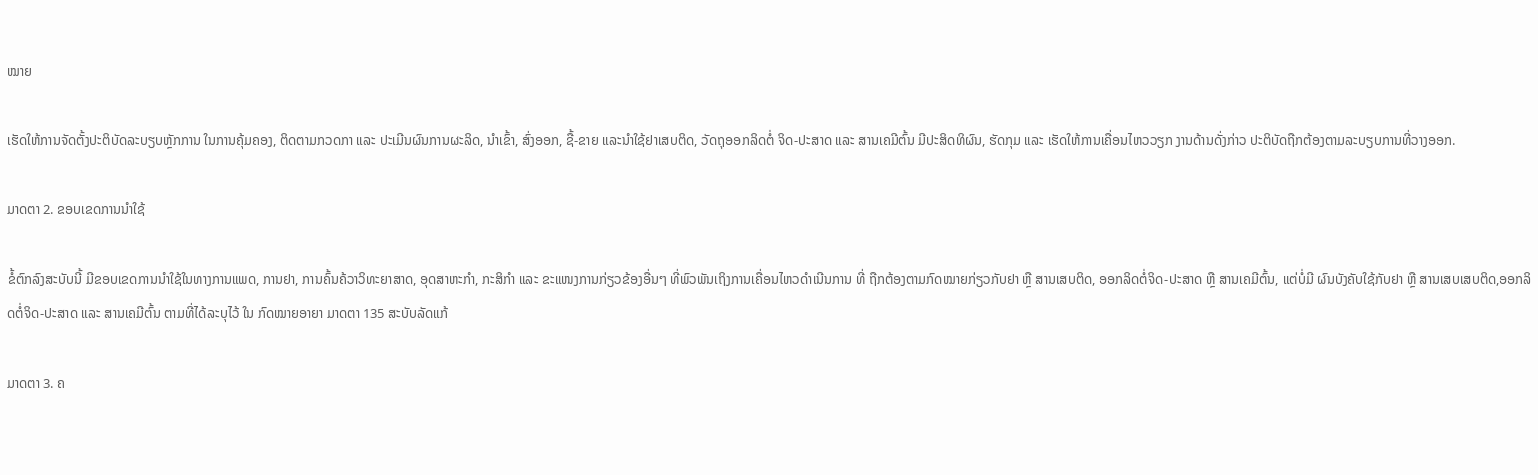ໝາຍ

ເຮັດໃຫ້ການຈັດຕັ້ງປະຕິບັດລະບຽບຫຼັກການ ໃນການຄຸ້ມຄອງ, ຕິດຕາມກວດກາ ແລະ ປະເມີນຜົນການຜະລິດ, ນໍາເຂົ້າ, ສົ່ງອອກ, ຊື້-ຂາຍ ແລະນໍາໃຊ້ຢາເສບຕິດ, ວັດຖຸອອກລິດຕໍ່ ຈິດ-ປະສາດ ແລະ ສານເຄມີຕົ້ນ ມີປະສິດທິຜົນ, ຮັດກຸມ ແລະ ເຮັດໃຫ້ການເຄື່ອນໄຫວວຽກ ງານດ້ານດັ່ງກ່າວ ປະຕິບັດຖືກຕ້ອງຕາມລະບຽບການທີ່ວາງອອກ.

ມາດຕາ 2. ຂອບເຂດການນໍາໃຊ້

ຂໍ້ຕົກລົງສະບັບນີ້ ມີຂອບເຂດການນໍາໃຊ້ໃນທາງການແພດ, ການຢາ, ການຄົ້ນຄ້ວາວິທະຍາສາດ, ອຸດສາຫະກໍາ, ກະສິກໍາ ແລະ ຂະແໜງການກ່ຽວຂ້ອງອື່ນໆ ທີ່ພົວພັນເຖິງການເຄື່ອນໄຫວດໍາເນີນການ ທີ່ ຖືກຕ້ອງຕາມກົດໝາຍກ່ຽວກັບຢາ ຫຼື ສານເສບຕິດ, ອອກລິດຕໍ່ຈິດ-ປະສາດ ຫຼື ສານເຄມີຕົ້ນ, ແຕ່ບໍ່ມີ ຜົນບັງຄັບໃຊ້ກັບຢາ ຫຼື ສານເສບເສບຕິດ,ອອກລິດຕໍ່ຈິດ-ປະສາດ ແລະ ສານເຄມີຕົ້ນ ຕາມທີ່ໄດ້ລະບຸໄວ້ ໃນ ກົດໝາຍອາຍາ ມາດຕາ 135 ສະບັບລັດແກ້

ມາດຕາ 3. ຄ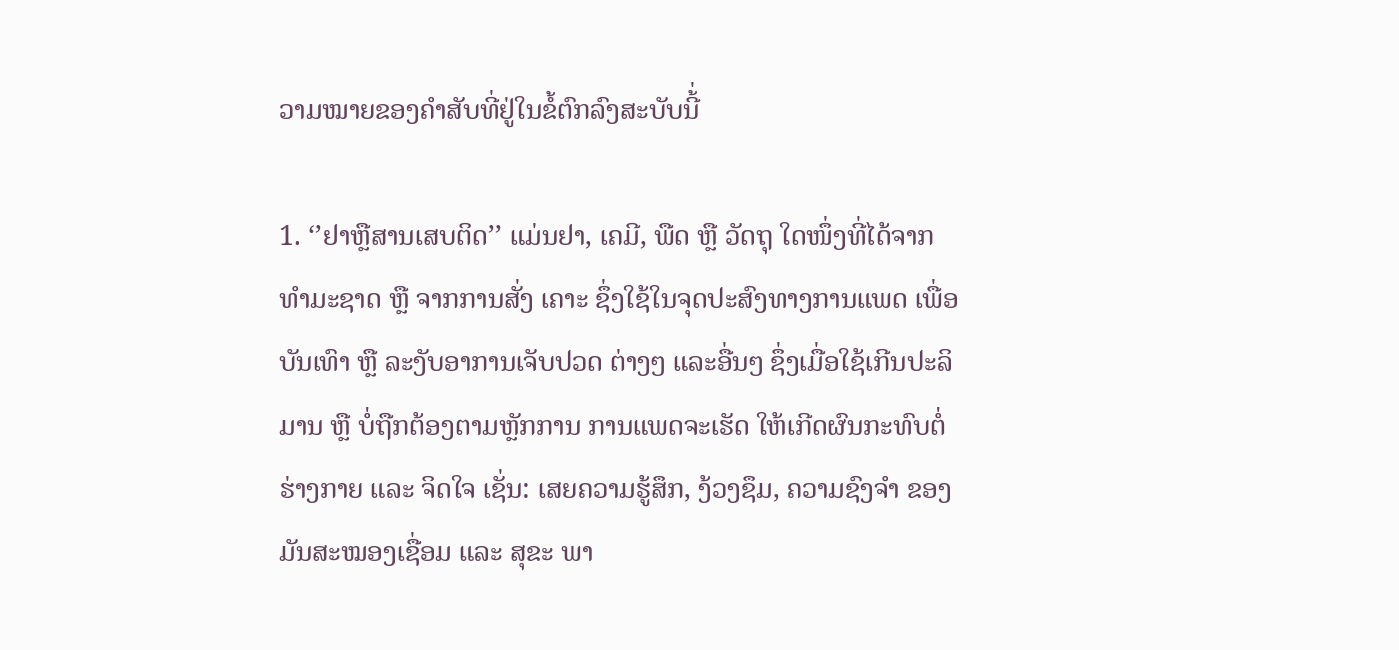ວາມໝາຍຂອງຄໍາສັບທີ່ຢູ່ໃນຂໍ້ຕົກລົງສະບັບນີ້່

1. ‘’ຢາຫຼືສານເສບຕິດ’’ ແມ່ນຢາ, ເຄມີ, ພືດ ຫຼື ວັດຖຸ ໃດໜຶ່ງທີ່ໄດ້ຈາກທໍາມະຊາດ ຫຼື ຈາກການສັ່ງ ເຄາະ ຊຶ່ງໃຊ້ໃນຈຸດປະສົງທາງການແພດ ເພື່ອບັນເທົາ ຫຼື ລະງັບອາການເຈັບປວດ ຕ່າງໆ ແລະອື່ນໆ ຊຶ່ງເມື່ອໃຊ້ເກີນປະລິມານ ຫຼື ບໍ່ຖືກຕ້ອງຕາມຫຼັກການ ການແພດຈະເຮັດ ໃຫ້ເກີດຜົນກະທົບຕໍ່ຮ່າງກາຍ ແລະ ຈິດໃຈ ເຊັ່ນ: ເສຍຄວາມຮູ້ສຶກ, ງ້ວງຊຶມ, ຄວາມຊົງຈໍາ ຂອງມັນສະໝອງເຊື່ອມ ແລະ ສຸຂະ ພາ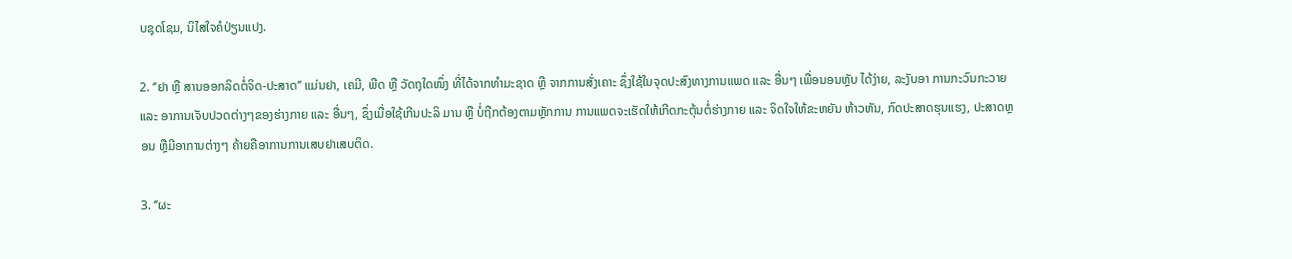ບຊຸດໂຊມ, ນິໄສໃຈຄໍປ່ຽນແປງ.

2. ‘’ຢາ ຫຼື ສານອອກລິດຕໍ່ຈິດ-ປະສາດ’’ ແມ່ນຢາ, ເຄມີ, ພືດ ຫຼື ວັດຖຸໃດໜຶ່ງ ທີ່ໄດ້ຈາກທໍາມະຊາດ ຫຼື ຈາກການສັ່ງເຄາະ ຊຶ່ງໃຊ້ໃນຈຸດປະສົງທາງການແພດ ແລະ ອື່ນໆ ເພື່ອນອນຫຼັບ ໄດ້ງ່າຍ, ລະງັບອາ ການກະວົນກະວາຍ ແລະ ອາການເຈັບປວດຕ່າງໆຂອງຮ່າງກາຍ ແລະ ອື່ນໆ, ຊຶ່ງເມື່ອໃຊ້ເກີນປະລິ ມານ ຫຼື ບໍ່ຖືກຕ້ອງຕາມຫຼັກການ ການແພດຈະເຮັດໃຫ້ເກີດກະຕຸ້ນຕໍ່ຮ່າງກາຍ ແລະ ຈິດໃຈໃຫ້ຂະຫຍັນ ຫ້າວຫັນ, ກົດປະສາດຮຸນແຮງ, ປະສາດຫຼອນ ຫຼືມີອາການຕ່າງໆ ຄ້າຍຄືອາການການເສບຢາເສບຕິດ.

3. ‘’ຜະ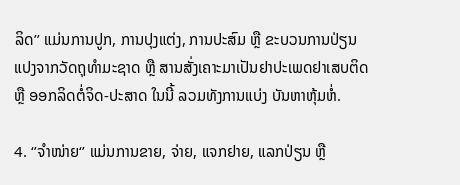ລິດ’’ ແມ່ນການປູກ, ການປຸງແຕ່ງ, ການປະສົມ ຫຼື ຂະບວນການປ່ຽນແປງຈາກວັດຖຸທໍາມະຊາດ ຫຼື ສານສັ່ງເຄາະມາເປັນຢາປະເພດຢາເສບຕິດ ຫຼື ອອກລິດຕໍ່ຈິດ-ປະສາດ ໃນນີ້ ລວມທັງການແບ່ງ ບັນຫາຫຸ້ມຫໍ່.

4. ‘’ຈໍາໜ່າຍ‘’ ແມ່ນການຂາຍ, ຈ່າຍ, ແຈກຢາຍ, ແລກປ່ຽນ ຫຼື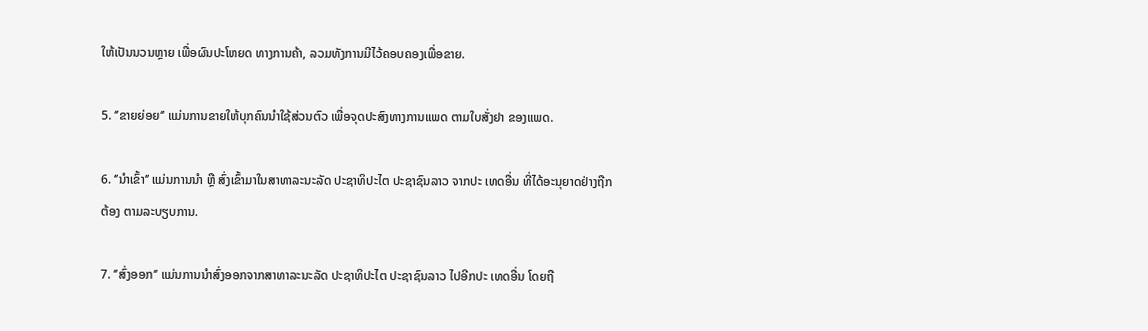ໃຫ້ເປັນນວນຫຼາຍ ເພື່ອຜົນປະໂຫຍດ ທາງການຄ້າ, ລວມທັງການມີໄວ້ຄອບຄອງເພື່ອຂາຍ.

5. ‘’ຂາຍຍ່ອຍ‘’ ແມ່ນການຂາຍໃຫ້ບຸກຄົນນໍາໃຊ້ສ່ວນຕົວ ເພື່ອຈຸດປະສົງທາງການແພດ ຕາມໃບສັ່ງຢາ ຂອງແພດ.

6. ‘’ນໍາເຂົ້າ‘’ ແມ່ນການນໍາ ຫຼື ສົ່ງເຂົ້າມາໃນສາທາລະນະລັດ ປະຊາທິປະໄຕ ປະຊາຊົນລາວ ຈາກປະ ເທດອື່ນ ທີ່ໄດ້ອະນຸຍາດຢ່າງຖືກຕ້ອງ ຕາມລະບຽບການ.

7. ‘’ສົ່ງອອກ‘’ ແມ່ນການນໍາສົ່ງອອກຈາກສາທາລະນະລັດ ປະຊາທິປະໄຕ ປະຊາຊົນລາວ ໄປອີກປະ ເທດອື່ນ ໂດຍຖື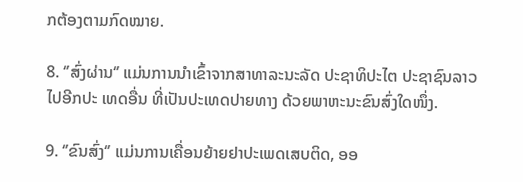ກຕ້ອງຕາມກົດໝາຍ.

8. ‘’ສົ່ງຜ່ານ‘’ ແມ່ນການນໍາເຂົ້າຈາກສາທາລະນະລັດ ປະຊາທິປະໄຕ ປະຊາຊົນລາວ ໄປອີກປະ ເທດອື່ນ ທີ່ເປັນປະເທດປາຍທາງ ດ້ວຍພາຫະນະຂົນສົ່ງໃດໜຶ່ງ.

9. ‘’ຂົນສົ່ງ‘’ ແມ່ນການເຄື່ອນຍ້າຍຢາປະເພດເສບຕິດ, ອອ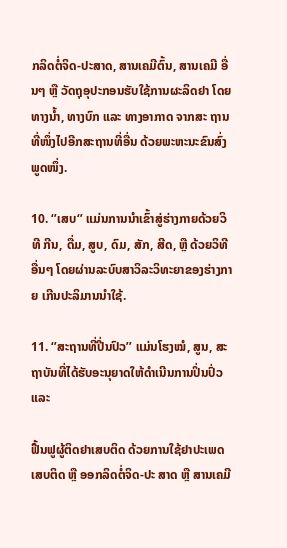ກລິດຕໍ່ຈິດ-ປະສາດ, ສານເຄມີຕົ້ນ, ສານເຄມີ ອື່ນໆ ຫຼື ວັດຖຸອຸປະກອນຮັບໃຊ້ການຜະລິດຢາ ໂດຍທາງນໍ້າ, ທາງບົກ ແລະ ທາງອາກາດ ຈາກສະ ຖານທີ່ໜຶ່ງໄປອີກສະຖານທີ່ອື່ນ ດ້ວຍພະຫະນະຂົນສົ່ງພູດໜຶ່ງ.

10. ‘’ເສບ‘’ ແມ່ນການນໍາເຂົ້າສູ່ຮ່າງກາຍດ້ວຍວິທີ ກີນ, ດື່ມ, ສູບ, ດົມ, ສັກ, ສີດ, ຫຼື ດ້ວຍວິທີອື່ນໆ ໂດຍຜ່ານລະບົບສາວິລະວິທະຍາຂອງຮ່າງກາຍ ເກີນປະລິມານນໍາໃຊ້.

11. ‘’ສະຖານທີ່ປີ່ນປົວ’’ ແມ່ນໂຮງໝໍ, ສູນ, ສະຖາບັນທີ່ໄດ້ຮັບອະນຸຍາດໃຫ້ດໍາເນີນການປິ່ນປົ່ວ ແລະ

ຟື້ນຟູຜູ້ຕິດຢາເສບຕິດ ດ້ວຍການໃຊ້ຢາປະເພດເສບຕິດ ຫຼື ອອກລິດຕໍ່ຈິດ-ປະ ສາດ ຫຼື ສານເຄມີ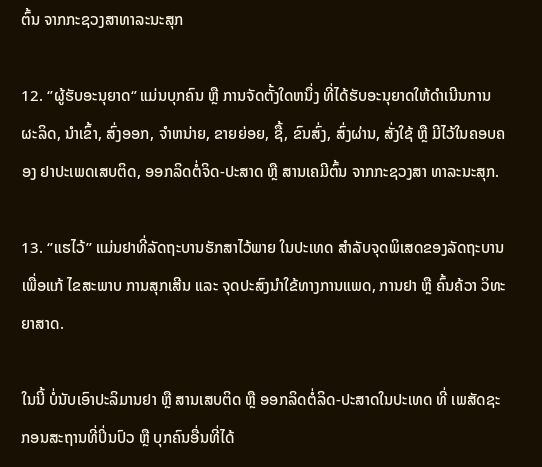ຕົ້ນ ຈາກກະຊວງສາທາລະນະສຸກ

12. ‘’ຜູ້ຮັບອະນຸຍາດ‘’ ແມ່ນບຸກຄົນ ຫຼື ການຈັດຕັ້ງໃດຫນຶ່ງ ທີ່ໄດ້ຮັບອະນຸຍາດໃຫ້ດໍາເນີນການຜະລິດ, ນໍາເຂົ້າ, ສົ່ງອອກ, ຈໍາຫນ່າຍ, ຂາຍຍ່ອຍ, ຊື້, ຂົນສົ່ງ, ສົ່ງຜ່ານ, ສັ່ງໃຊ້ ຫຼື ມີໄວ້ໃນຄອບຄອງ ຢາປະເພດເສບຕິດ, ອອກລິດຕໍ່ຈິດ-ປະສາດ ຫຼື ສານເຄມີຕົ້ນ ຈາກກະຊວງສາ ທາລະນະສຸກ.

13. ‘’ແຮໄວ້’’ ແມ່ນຢາທີ່ລັດຖະບານຮັກສາໄວ້ພາຍ ໃນປະເທດ ສໍາລັບຈຸດພິເສດຂອງລັດຖະບານ ເພື່ອແກ້ ໄຂສະພາບ ການສຸກເສີນ ແລະ ຈຸດປະສົງນໍາໃຂ້ທາງການແພດ, ການຢາ ຫຼື ຄົ້ນຄ້ວາ ວິທະຍາສາດ.

ໃນນີ້ ບໍ່ນັບເອົາປະລິມານຢາ ຫຼື ສານເສບຕິດ ຫຼື ອອກລິດຕໍ່ລິດ-ປະສາດໃນປະເທດ ທີ່ ເພສັດຊະກອນສະຖານທີ່ປິ່ນປົວ ຫຼື ບຸກຄົນອື່ນທີ່ໄດ້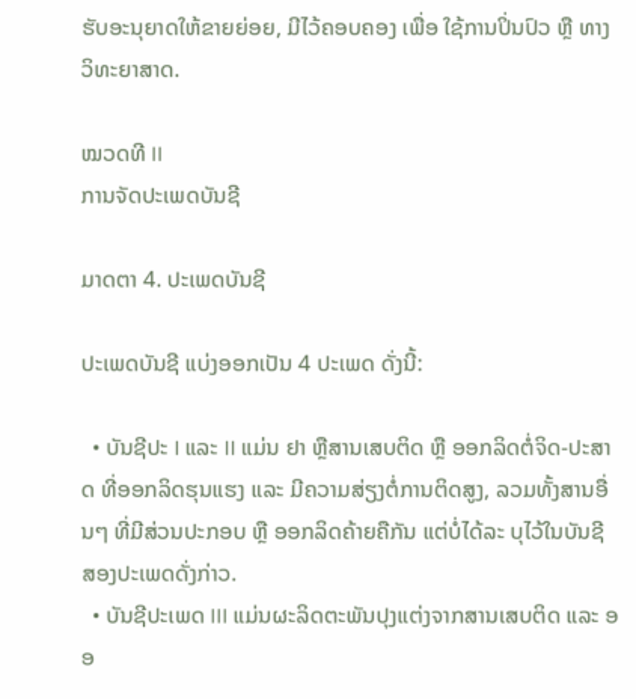ຮັບອະນຸຍາດໃຫ້ຂາຍຍ່ອຍ, ມີໄວ້ຄອບຄອງ ເພື່ອ ໃຊ້ການປິ່ນປົວ ຫຼື ທາງວິທະຍາສາດ.

ໝວດທີ II
ການຈັດປະເພດບັນຊີ

ມາດຕາ 4. ປະເພດບັນຊີ

ປະເພດບັນຊີ ແບ່ງອອກເປັນ 4 ປະເພດ ດັ່ງນີ້:

  • ບັນຊີປະ I ແລະ II ແມ່ນ ຢາ ຫຼືສານເສບຕິດ ຫຼື ອອກລິດຕໍ່ຈິດ-ປະສາດ ທີ່ອອກລິດຮຸນແຮງ ແລະ ມີຄວາມສ່ຽງຕໍ່ການຕິດສູງ, ລວມທັ້ງສານອື່ນໆ ທີ່ມີສ່ວນປະກອບ ຫຼື ອອກລິດຄ້າຍຄືກັນ ແຕ່ບໍ່ໄດ້ລະ ບຸໄວ້ໃນບັນຊີ ສອງປະເພດດັ່ງກ່າວ.
  • ບັນຊີປະເພດ III ແມ່ນຜະລິດຕະພັນປຸງແຕ່ງຈາກສານເສບຕິດ ແລະ ອອ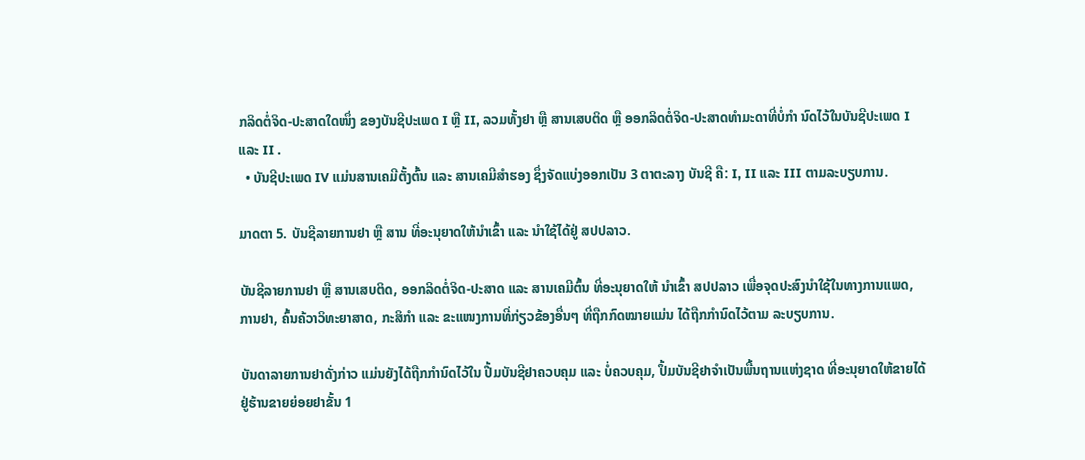ກລິດຕໍ່ຈິດ-ປະສາດໃດໜຶ່ງ ຂອງບັນຊີປະເພດ I ຫຼື II, ລວມທັ້ງຢາ ຫຼື ສານເສບຕິດ ຫຼື ອອກລິດຕໍ່ຈິດ-ປະສາດທໍາມະດາທີ່ບໍ່ກໍາ ນົດໄວ້ໃນບັນຊີປະເພດ I ແລະ II .
  • ບັນຊີປະເພດ IV ແມ່ນສານເຄມີຕັ້ງຕົ້ນ ແລະ ສານເຄມີສໍາຮອງ ຊຶ່ງຈັດແບ່ງອອກເປັນ 3 ຕາຕະລາງ ບັນຊີ ຄື: I, II ແລະ III ຕາມລະບຽບການ.

ມາດຕາ 5. ບັນຊີລາຍການຢາ ຫຼື ສານ ທີ່ອະນຸຍາດໃຫ້ນໍາເຂົ້າ ແລະ ນໍາໃຊ້ໄດ້ຢູ່ ສປປລາວ.

ບັນຊີລາຍການຢາ ຫຼື ສານເສບຕິດ, ອອກລິດຕໍ່ຈິດ-ປະສາດ ແລະ ສານເຄມີຕົ້ນ ທີ່ອະນຸຍາດໃຫ້ ນໍາເຂົ້າ ສປປລາວ ເພື່ອຈຸດປະສົງນໍາໃຊ້ໃນທາງການແພດ, ການຢາ, ຄົ້ນຄ້ວາວິທະຍາສາດ, ກະສິກໍາ ແລະ ຂະແໜງການທີ່ກ່ຽວຂ້ອງອື່ນໆ ທີ່ຖືກກົດໝາຍແມ່ນ ໄດ້ຖືກກໍານົດໄວ້ຕາມ ລະບຽບການ.

ບັນດາລາຍການຢາດັ່ງກ່າວ ແມ່ນຍັງໄດ້ຖືກກໍານົດໄວ້ໃນ ປື້ມບັນຊີຢາຄວບຄຸມ ແລະ ບໍ່ຄວບຄຸມ, ປຶ້ມບັນຊີຢາຈໍາເປັນພື້ນຖານແຫ່ງຊາດ ທີ່ອະນຸຍາດໃຫ້ຂາຍໄດ້ ຢູ່ຮ້ານຂາຍຍ່ອຍຢາຂັ້ນ 1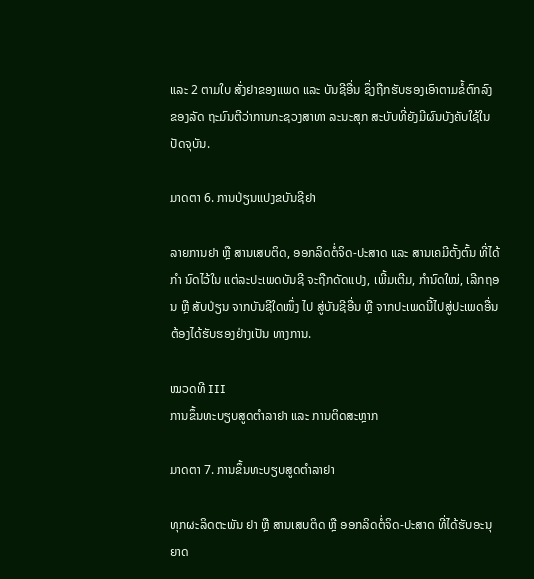ແລະ 2 ຕາມໃບ ສັ່ງຢາຂອງແພດ ແລະ ບັນຊີອື່ນ ຊຶ່ງຖືກຮັບຮອງເອົາຕາມຂໍ້ຕົກລົງຂອງລັດ ຖະມົນຕີວ່າການກະຊວງສາທາ ລະນະສຸກ ສະບັບທີ່ຍັງມີຜົນບັງຄັບໃຊ້ໃນປັດຈຸບັນ.

ມາດຕາ 6. ການປ່ຽນແປງຂບັນຊີຢາ

ລາຍການຢາ ຫຼື ສານເສບຕິດ, ອອກລິດຕໍ່ຈິດ-ປະສາດ ແລະ ສານເຄມີຕັ້ງຕົ້ນ ທີ່ໄດ້ກໍາ ນົດໄວ້ໃນ ແຕ່ລະປະເພດບັນຊີ ຈະຖືກດັດແປງ, ເພີ້ມເຕີມ, ກໍານົດໃໝ່, ເລີກຖອນ ຫຼື ສັບປ່ຽນ ຈາກບັນຊີໃດໜຶ່ງ ໄປ ສູ່ບັນຊີອື່ນ ຫຼື ຈາກປະເພດນີ້ໄປສູ່ປະເພດອື່ນ ຕ້ອງໄດ້ຮັບຮອງຢ່າງເປັນ ທາງການ.

ໝວດທີ III
ການຂຶ້ນທະບຽບສູດຕໍາລາຢາ ແລະ ການຕິດສະຫຼາກ

ມາດຕາ 7. ການຂຶ້ນທະບຽບສູດຕໍາລາຢາ

ທຸກຜະລິດຕະພັນ ຢາ ຫຼື ສານເສບຕິດ ຫຼື ອອກລິດຕໍ່ຈິດ-ປະສາດ ທີ່ໄດ້ຮັບອະນຸຍາດ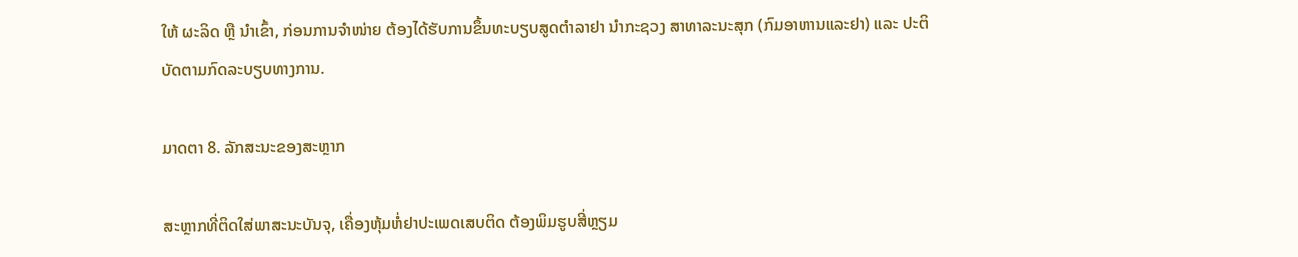ໃຫ້ ຜະລິດ ຫຼື ນໍາເຂົ້າ, ກ່ອນການຈໍາໜ່າຍ ຕ້ອງໄດ້ຮັບການຂຶ້ນທະບຽບສູດຕໍາລາຢາ ນໍາກະຊວງ ສາທາລະນະສຸກ (ກົມອາຫານແລະຢາ) ແລະ ປະຕິບັດຕາມກົດລະບຽບທາງການ.

ມາດຕາ 8. ລັກສະນະຂອງສະຫຼາກ

ສະຫຼາກທີ່ຕິດໃສ່ພາສະນະບັນຈຸ, ເຄື່ອງຫຸ້ມຫໍ່ຢາປະເພດເສບຕິດ ຕ້ອງພິມຮູບສີ່ຫຼຽມ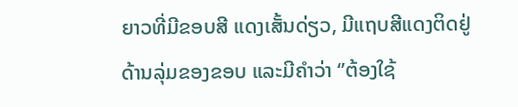ຍາວທີ່ມີຂອບສີ ແດງເສັ້ນດ່ຽວ, ມີແຖບສີແດງຕິດຢູ່ດ້ານລຸ່ມຂອງຂອບ ແລະມີຄໍາວ່າ ‘’ຕ້ອງໃຊ້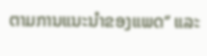ຕາມການແນະນໍາຂອງແພດ‘’ ແລະ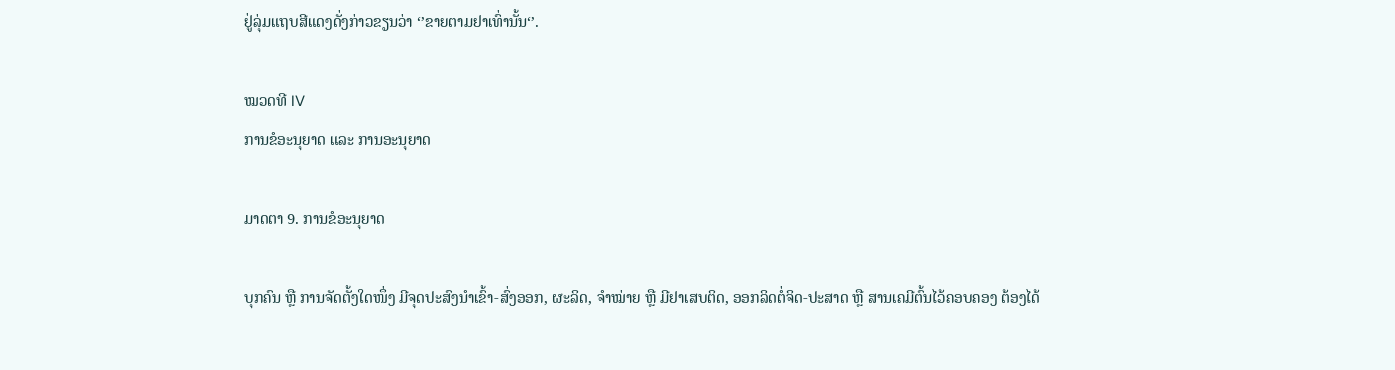ຢູ່ລຸ່ມແຖບສີແດງດັ່ງກ່າວຂຽນວ່າ ‘’ຂາຍຕາມຢາເທົ່ານັ້ນ‘’.

ໝວດທີ IV
ການຂໍອະນຸຍາດ ແລະ ການອະນຸຍາດ

ມາດຕາ 9. ການຂໍອະນຸຍາດ

ບຸກຄົນ ຫຼື ການຈັດຕັ້ງໃດໜຶ່ງ ມີຈຸດປະສົງນໍາເຂົ້າ-ສົ່ງອອກ, ຜະລິດ, ຈໍາໝ່າຍ ຫຼື ມີຢາເສບຕິດ, ອອກລິດຕໍ່ຈິດ-ປະສາດ ຫຼື ສານເຄມີຕົ້ນໄວ້ຄອບຄອງ ຕ້ອງໄດ້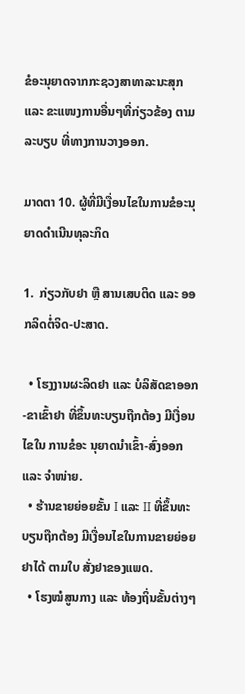ຂໍອະນຸຍາດຈາກກະຊວງສາທາລະນະສຸກ ແລະ ຂະແໜງການອື່ນໆທີ່ກ່ຽວຂ້ອງ ຕາມລະບຽບ ທີ່ທາງການວາງອອກ.

ມາດຕາ 10. ຜູ້ທີ່ມີເງື່ອນໄຂໃນການຂໍອະນຸຍາດດໍາເນີນທຸລະກິດ

1.  ກ່ຽວກັບຢາ ຫຼື ສານເສບຕິດ ແລະ ອອກລິດຕໍ່ຈິດ-ປະສາດ.

  • ໂຮງງານຜະລິດຢາ ແລະ ບໍລິສັດຂາອອກ-ຂາເຂົ້າຢາ ທີ່ຂຶ້ນທະບຽນຖືກຕ້ອງ ມີເງື່ອນໄຂໃນ ການຂໍອະ ນຸຍາດນໍາເຂົ້າ-ສົ່ງອອກ ແລະ ຈໍາໜ່າຍ.
  • ຮ້ານຂາຍຍ່ອຍຂັ້ນ I ແລະ II ທີ່ຂຶ້ນທະບຽນຖືກຕ້ອງ ມີເງື່ອນໄຂໃນການຂາຍຍ່ອຍຢາໄດ້ ຕາມໃບ ສັ່ງຢາຂອງແພດ.
  • ໂຮງໝໍສູນກາງ ແລະ ທ້ອງຖິ່ນຂັ້ນຕ່າງໆ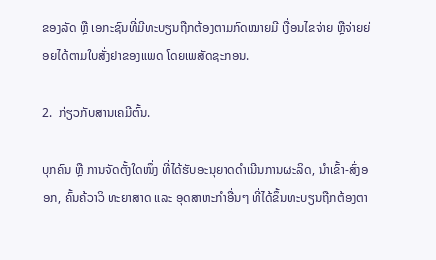ຂອງລັດ ຫຼື ເອກະຊົນທີ່ມີທະບຽນຖືກຕ້ອງຕາມກົດໝາຍມີ ເງື່ອນໄຂຈ່າຍ ຫຼືຈ່າຍຍ່ອຍໄດ້ຕາມໃບສັ່ງຢາຂອງແພດ ໂດຍເພສັດຊະກອນ.

2.  ກ່ຽວກັບສານເຄມີຕົ້ນ.

ບຸກຄົນ ຫຼື ການຈັດຕັ້ງໃດໜຶ່ງ ທີ່ໄດ້ຮັບອະນຸຍາດດໍາເນີນການຜະລິດ, ນໍາເຂົ້າ-ສົ່ງອອກ, ຄົ້ນຄ້ວາວິ ທະຍາສາດ ແລະ ອຸດສາຫະກໍາອື່ນໆ ທີ່ໄດ້ຂຶ້ນທະບຽນຖືກຕ້ອງຕາ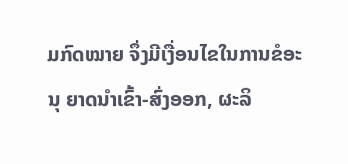ມກົດໝາຍ ຈຶ່ງມີເງື່ອນໄຂໃນການຂໍອະນຸ ຍາດນໍາເຂົ້າ-ສົ່ງອອກ, ຜະລິ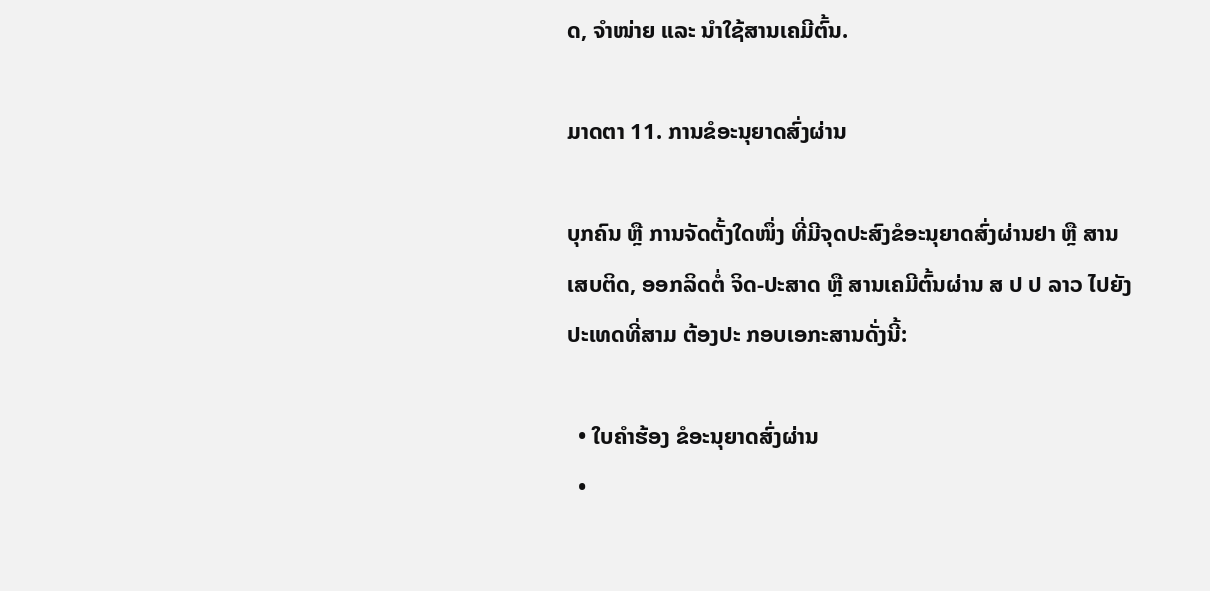ດ, ຈໍາໜ່າຍ ແລະ ນໍາໃຊ້ສານເຄມີຕົ້ນ.

ມາດຕາ 11. ການຂໍອະນຸຍາດສົ່ງຜ່ານ

ບຸກຄົນ ຫຼື ການຈັດຕັ້ງໃດໜຶ່ງ ທີ່ມີຈຸດປະສົງຂໍອະນຸຍາດສົ່ງຜ່ານຢາ ຫຼື ສານເສບຕິດ, ອອກລິດຕໍ່ ຈິດ-ປະສາດ ຫຼື ສານເຄມີຕົ້ນຜ່ານ ສ ປ ປ ລາວ ໄປຍັງປະເທດທີ່ສາມ ຕ້ອງປະ ກອບເອກະສານດັ່ງນີ້:

  • ໃບຄໍາຮ້ອງ ຂໍອະນຸຍາດສົ່ງຜ່ານ
  •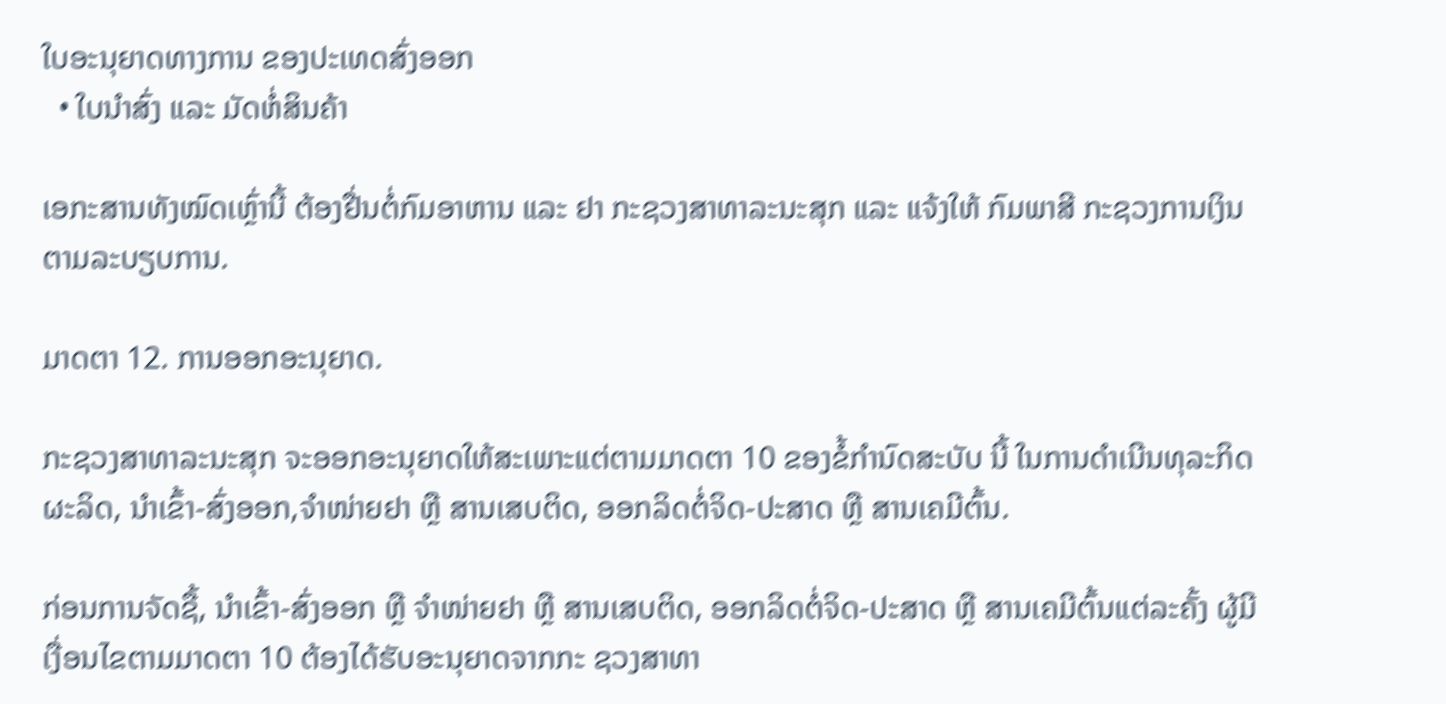ໃບອະນຸຍາດທາງການ ຂອງປະເທດສົ່ງອອກ
  • ໃບນໍາສົ່ງ ແລະ ມັດຫໍ່ສິນຄ້າ

ເອກະສານທັງໝົດເຫຼົ່ານີ້ ຕ້ອງຢື່ນຕໍ່ກົມອາຫານ ແລະ ຢາ ກະຊວງສາທາລະນະສຸກ ແລະ ແຈ້ງໃຫ້ ກົມພາສີ ກະຊວງການເງິນ ຕາມລະບຽບການ.

ມາດຕາ 12. ການອອກອະນຸຍາດ.

ກະຊວງສາທາລະນະສຸກ ຈະອອກອະນຸຍາດໃຫ້ສະເພາະແຕ່ຕາມມາດຕາ 10 ຂອງຂໍ້ກໍານົດສະບັບ ນີ້ ໃນການດໍາເນີນທຸລະກິດຜະລິດ, ນໍາເຂົ້າ-ສົ່ງອອກ,ຈໍາໜ່າຍຢາ ຫຼື ສານເສບຕິດ, ອອກລິດຕໍ່ຈິດ-ປະສາດ ຫຼື ສານເຄມີຕົ້ນ.

ກ່ອນການຈັດຊື້, ນໍາເຂົ້າ-ສົ່ງອອກ ຫຼື ຈໍາໜ່າຍຢາ ຫຼື ສານເສບຕິດ, ອອກລິດຕໍ່ຈິດ-ປະສາດ ຫຼື ສານເຄມີຕົ້ນແຕ່ລະຄັ້ງ ຜູ້ມີເງື່ອນໄຂຕາມມາດຕາ 10 ຕ້ອງໄດ້ຮັບອະນຸຍາດຈາກກະ ຊວງສາທາ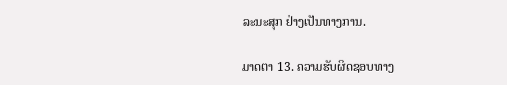ລະນະສຸກ ຢ່າງເປັນທາງການ.

ມາດຕາ 13. ຄວາມຮັບຜິດຊອບທາງ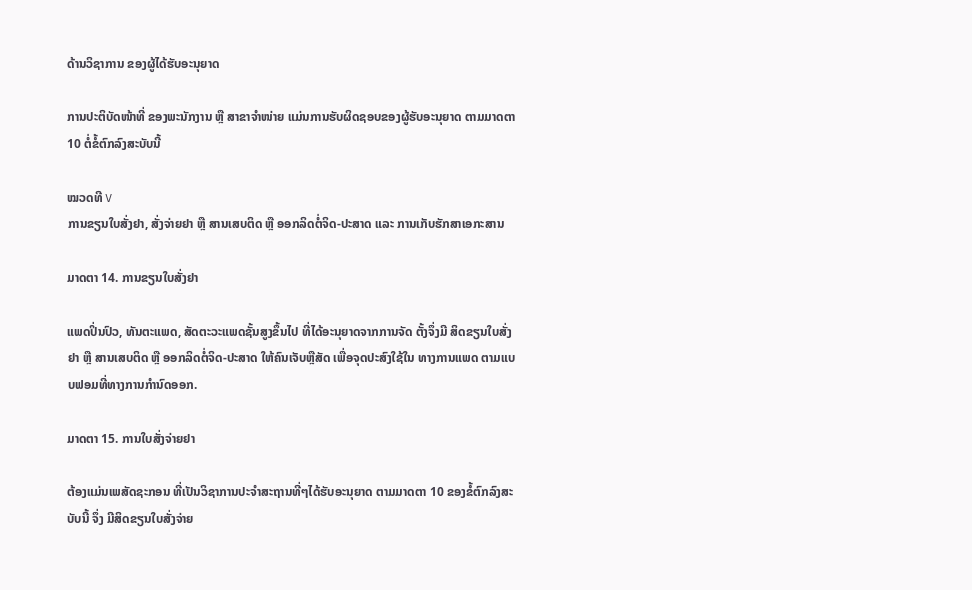ດ້ານວິຊາການ ຂອງຜູ້ໄດ້ຮັບອະນຸຍາດ

ການປະຕິບັດໜ້າທີ່ ຂອງພະນັກງານ ຫຼື ສາຂາຈໍາໜ່າຍ ແມ່ນການຮັບຜິດຊອບຂອງຜູ້ຮັບອະນຸຍາດ ຕາມມາດຕາ 10 ຕໍ່ຂໍ້ຕົກລົງສະບັບນີ້

ໝວດທີ V
ການຂຽນໃບສັ່ງຢາ, ສັ່ງຈ່າຍຢາ ຫຼື ສານເສບຕິດ ຫຼື ອອກລິດຕໍ່ຈິດ-ປະສາດ ແລະ ການເກັບຮັກສາເອກະສານ

ມາດຕາ 14. ການຂຽນໃບສັ່ງຢາ

ແພດປິ່ນປົວ, ທັນຕະແພດ, ສັດຕະວະແພດຊັ້ນສູງຂຶ້ນໄປ ທີ່ໄດ້ອະນຸຍາດຈາກການຈັດ ຕັ້ງຈຶ່ງມີ ສິດຂຽນໃບສັ່ງຢາ ຫຼື ສານເສບຕິດ ຫຼື ອອກລິດຕໍ່ຈິດ-ປະສາດ ໃຫ້ຄົນເຈັບຫຼືສັດ ເພື່ອຈຸດປະສົງໃຊ້ໃນ ທາງການແພດ ຕາມແບບຟອມທີ່ທາງການກໍານົດອອກ.

ມາດຕາ 15. ການໃບສັ່ງຈ່າຍຢາ

ຕ້ອງແມ່ນເພສັດຊະກອນ ທີ່ເປັນວິຊາການປະຈໍາສະຖານທີ່ໆໄດ້ຮັບອະນຸຍາດ ຕາມມາດຕາ 10 ຂອງຂໍ້ຕົກລົງສະບັບນີ້ ຈຶ່ງ ມີສິດຂຽນໃບສັ່ງຈ່າຍ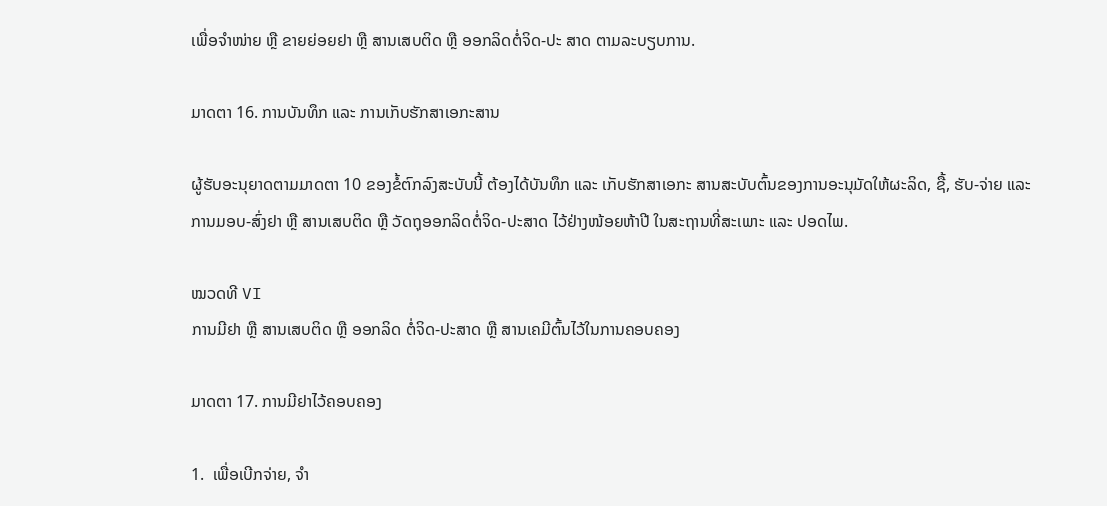ເພື່ອຈໍາໜ່າຍ ຫຼື ຂາຍຍ່ອຍຢາ ຫຼື ສານເສບຕິດ ຫຼື ອອກລິດຕໍ່ຈິດ-ປະ ສາດ ຕາມລະບຽບການ.

ມາດຕາ 16. ການບັນທຶກ ແລະ ການເກັບຮັກສາເອກະສານ

ຜູ້ຮັບອະນຸຍາດຕາມມາດຕາ 10 ຂອງຂໍ້ຕົກລົງສະບັບນີ້ ຕ້ອງໄດ້ບັນທຶກ ແລະ ເກັບຮັກສາເອກະ ສານສະບັບຕົ້ນຂອງການອະນຸມັດໃຫ້ຜະລິດ, ຊື້, ຮັບ-ຈ່າຍ ແລະ ການມອບ-ສົ່ງຢາ ຫຼື ສານເສບຕິດ ຫຼື ວັດຖຸອອກລິດຕໍ່ຈິດ-ປະສາດ ໄວ້ຢ່າງໜ້ອຍຫ້າປີ ໃນສະຖານທີ່ສະເພາະ ແລະ ປອດໄພ.

ໝວດທີ VI
ການມີຢາ ຫຼື ສານເສບຕິດ ຫຼື ອອກລິດ ຕໍ່ຈິດ-ປະສາດ ຫຼື ສານເຄມີຕົ້ນໄວ້ໃນການຄອບຄອງ

ມາດຕາ 17. ການມີຢາໄວ້ຄອບຄອງ

1.  ເພື່ອເບີກຈ່າຍ, ຈໍາ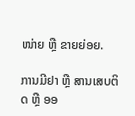ໜ່າຍ ຫຼື ຂາຍຍ່ອຍ.

ການມີຢາ ຫຼື ສານເສບຕິດ ຫຼື ອອ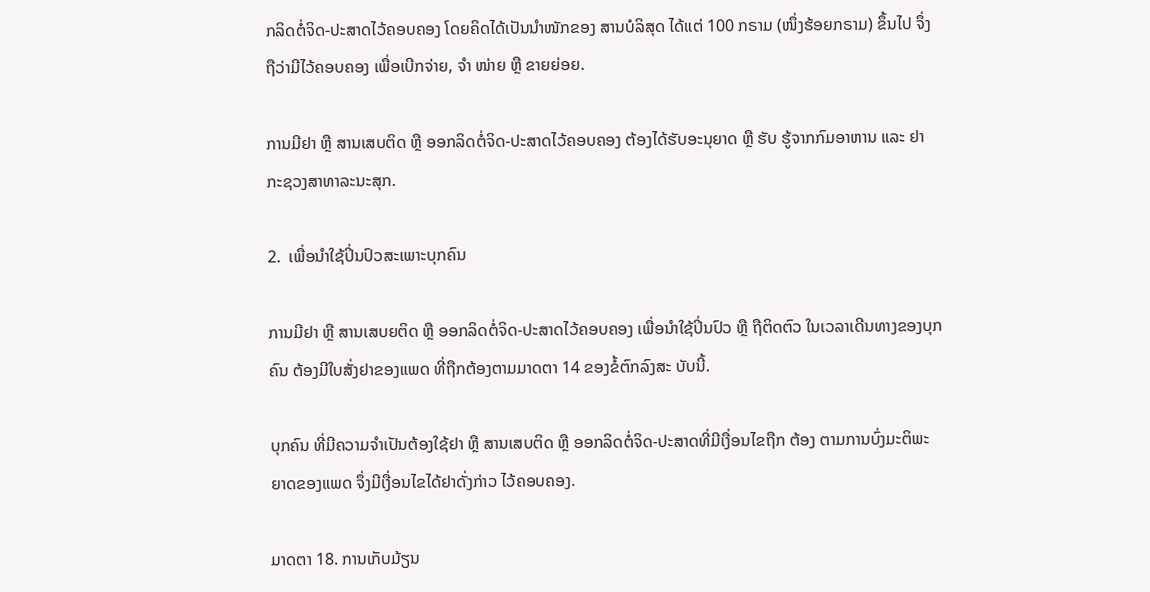ກລິດຕໍ່ຈິດ-ປະສາດໄວ້ຄອບຄອງ ໂດຍຄິດໄດ້ເປັນນໍາໜັກຂອງ ສານບໍລິສຸດ ໄດ້ແຕ່ 100 ກຣາມ (ໜຶ່ງຮ້ອຍກຣາມ) ຂຶ້ນໄປ ຈຶ່ງຖືວ່າມີໄວ້ຄອບຄອງ ເພື່ອເບີກຈ່າຍ, ຈໍາ ໜ່າຍ ຫຼື ຂາຍຍ່ອຍ.

ການມີຢາ ຫຼື ສານເສບຕິດ ຫຼື ອອກລິດຕໍ່ຈິດ-ປະສາດໄວ້ຄອບຄອງ ຕ້ອງໄດ້ຮັບອະນຸຍາດ ຫຼື ຮັບ ຮູ້ຈາກກົມອາຫານ ແລະ ຢາ ກະຊວງສາທາລະນະສຸກ.

2.  ເພື່ອນໍາໃຊ້ປິ່ນປົວສະເພາະບຸກຄົນ

ການມີຢາ ຫຼື ສານເສບຍຕິດ ຫຼື ອອກລິດຕໍ່ຈິດ-ປະສາດໄວ້ຄອບຄອງ ເພື່ອນໍາໃຊ້ປິ່ນປົວ ຫຼື ຖືຕິດຕົວ ໃນເວລາເດີນທາງຂອງບຸກຄົນ ຕ້ອງມີໃບສັ່ງຢາຂອງແພດ ທີ່ຖືກຕ້ອງຕາມມາດຕາ 14 ຂອງຂໍ້ຕົກລົງສະ ບັບນີ້.

ບຸກຄົນ ທີ່ມີຄວາມຈໍາເປັນຕ້ອງໃຊ້ຢາ ຫຼື ສານເສບຕິດ ຫຼື ອອກລິດຕໍ່ຈິດ-ປະສາດທີ່ມີເງື່ອນໄຂຖືກ ຕ້ອງ ຕາມການບົ່ງມະຕິພະຍາດຂອງແພດ ຈຶ່ງມີເງື່ອນໄຂໄດ້ຢາດັ່ງກ່າວ ໄວ້ຄອບຄອງ.

ມາດຕາ 18. ການເກັບມ້ຽນ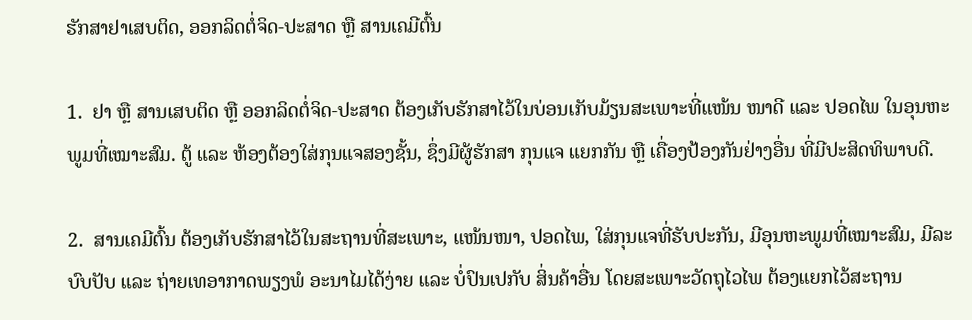ຮັກສາຢາເສບຕິດ, ອອກລິດຕໍ່ຈິດ-ປະສາດ ຫຼື ສານເຄມີຕົ້ນ

1.  ຢາ ຫຼື ສານເສບຕິດ ຫຼື ອອກລິດຕໍ່ຈິດ-ປະສາດ ຕ້ອງເກັບຮັກສາໄວ້ໃນບ່ອນເກັບມ້ຽນສະເພາະທີ່ແໜ້ນ ໜາດີ ແລະ ປອດໄພ ໃນອຸນຫະພູມທີ່ເໝາະສົມ. ຕູ້ ແລະ ຫ້ອງຕ້ອງໃສ່ກຸນແຈສອງຊັ້ນ, ຊຶ່ງມີຜູ້ຮັກສາ ກຸນແຈ ແຍກກັນ ຫຼື ເຄື່ອງປ້ອງກັນຢ່າງອື່ນ ທີ່ມີປະສິດທິພາບດີ.

2.  ສານເຄມີຕົ້ນ ຕ້ອງເກັບຮັກສາໄວ້ໃນສະຖານທີ່ສະເພາະ, ແໜ້ນໜາ, ປອດໄພ, ໃສ່ກຸນແຈທີ່ຮັບປະກັນ, ມີອຸນຫະພູມທີ່ເໝາະສົມ, ມີລະບົບປັບ ແລະ ຖ່າຍເທອາກາດພຽງພໍ ອະນາໄມໄດ້ງ່າຍ ແລະ ບໍ່ປົນເປກັບ ສິ່ນຄ້າອື່ນ ໂດຍສະເພາະວັດຖຸໄວໄພ ຕ້ອງແຍກໄວ້ສະຖານ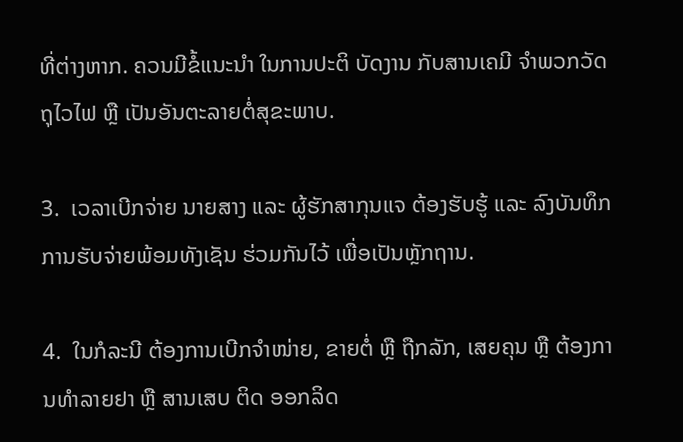ທີ່ຕ່າງຫາກ. ຄວນມີຂໍ້ແນະນໍາ ໃນການປະຕິ ບັດງານ ກັບສານເຄມີ ຈໍາພວກວັດຖຸໄວໄຟ ຫຼື ເປັນອັນຕະລາຍຕໍ່ສຸຂະພາບ.

3.  ເວລາເບີກຈ່າຍ ນາຍສາງ ແລະ ຜູ້ຮັກສາກຸນແຈ ຕ້ອງຮັບຮູ້ ແລະ ລົງບັນທຶກການຮັບຈ່າຍພ້ອມທັງເຊັນ ຮ່ວມກັນໄວ້ ເພື່ອເປັນຫຼັກຖານ.

4.  ໃນກໍລະນີ ຕ້ອງການເບີກຈໍາໜ່າຍ, ຂາຍຕໍ່ ຫຼື ຖືກລັກ, ເສຍຄຸນ ຫຼື ຕ້ອງການທໍາລາຍຢາ ຫຼື ສານເສບ ຕິດ ອອກລິດ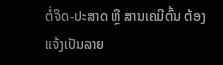ຕໍ່ຈິດ-ປະສາດ ຫຼື ສານເຄມີຕົ້ນ ຕ້ອງແຈ້ງເປັນລາຍ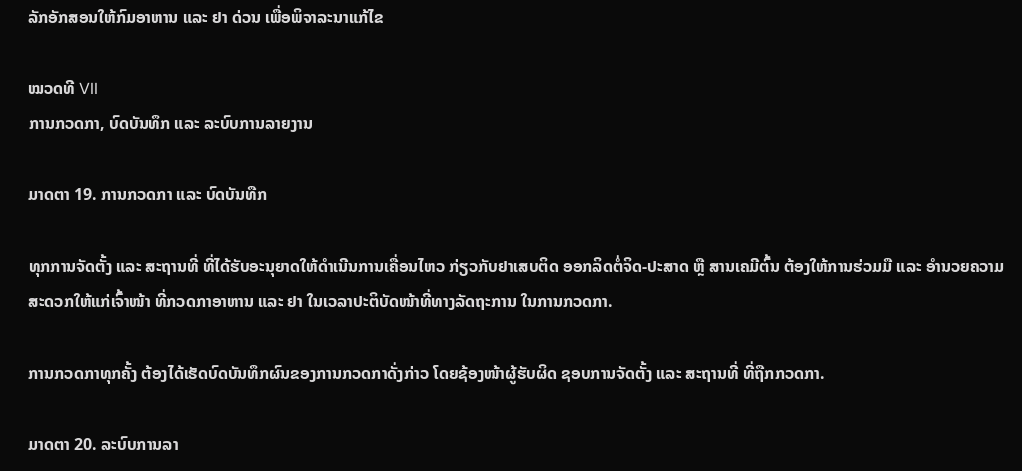ລັກອັກສອນໃຫ້ກົມອາຫານ ແລະ ຢາ ດ່ວນ ເພື່ອພິຈາລະນາແກ້ໄຂ

ໝວດທີ VII
ການກວດກາ, ບົດບັນທຶກ ແລະ ລະບົບການລາຍງານ

ມາດຕາ 19. ການກວດກາ ແລະ ບົດບັນທືກ

ທຸກການຈັດຕັ້ງ ແລະ ສະຖານທີ່ ທີ່ໄດ້ຮັບອະນຸຍາດໃຫ້ດໍາເນີນການເຄື່ອນໄຫວ ກ່ຽວກັບຢາເສບຕິດ ອອກລິດຕໍ່ຈິດ-ປະສາດ ຫຼື ສານເຄມີຕົ້ນ ຕ້ອງໃຫ້ການຮ່ວມມື ແລະ ອໍານວຍຄວາມສະດວກໃຫ້ແກ່ເຈົ້າໜ້າ ທີ່ກວດກາອາຫານ ແລະ ຢາ ໃນເວລາປະຕິບັດໜ້າທີ່ທາງລັດຖະການ ໃນການກວດກາ.

ການກວດກາທຸກຄັ້ງ ຕ້ອງໄດ້ເຮັດບົດບັນທຶກຜົນຂອງການກວດກາດັ່ງກ່າວ ໂດຍຊ້ອງໜ້າຜູ້ຮັບຜິດ ຊອບການຈັດຕັ້ງ ແລະ ສະຖານທີ່ ທີ່ຖືກກວດກາ.

ມາດຕາ 20. ລະບົບການລາ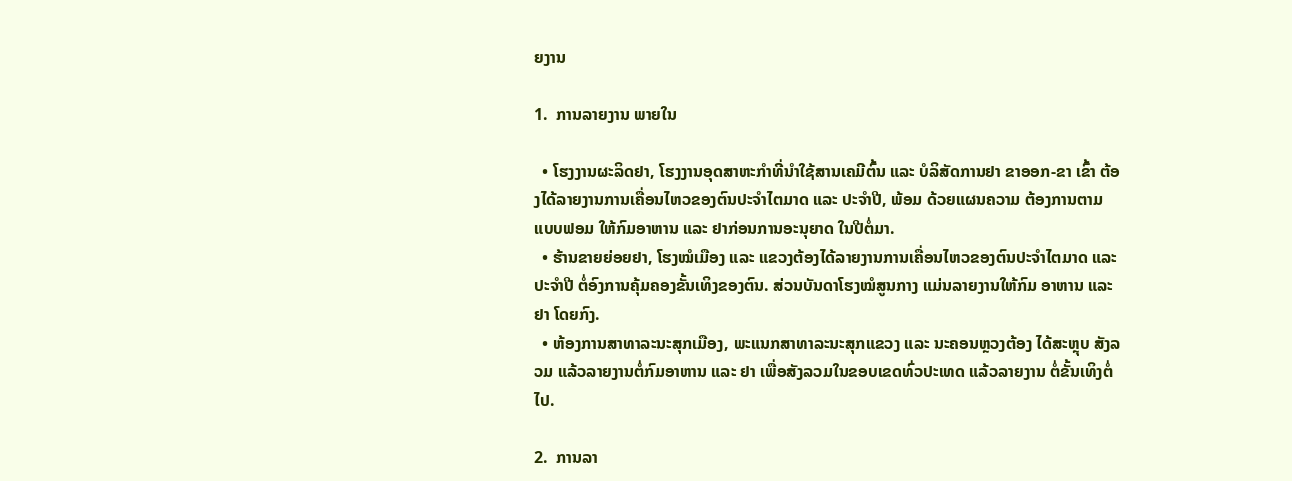ຍງານ

1.  ການລາຍງານ ພາຍໃນ

  • ໂຮງງານຜະລິດຢາ, ໂຮງງານອຸດສາຫະກໍາທີ່ນໍາໃຊ້ສານເຄມີຕົ້ນ ແລະ ບໍລິສັດການຢາ ຂາອອກ-ຂາ ເຂົ້າ ຕ້ອງໄດ້ລາຍງານການເຄື່ອນໄຫວຂອງຕົນປະຈໍາໄຕມາດ ແລະ ປະຈໍາປີ, ພ້ອມ ດ້ວຍແຜນຄວາມ ຕ້ອງການຕາມແບບຟອມ ໃຫ້ກົມອາຫານ ແລະ ຢາກ່ອນການອະນຸຍາດ ໃນປີຕໍ່ມາ.
  • ຮ້ານຂາຍຍ່ອຍຢາ, ໂຮງໝໍເມືອງ ແລະ ແຂວງຕ້ອງໄດ້ລາຍງານການເຄື່ອນໄຫວຂອງຕົນປະຈໍາໄຕມາດ ແລະ ປະຈໍາປີ ຕໍ່ອົງການຄຸ້ມຄອງຂັ້ນເທິງຂອງຕົນ. ສ່ວນບັນດາໂຮງໝໍສູນກາງ ແມ່ນລາຍງານໃຫ້ກົມ ອາຫານ ແລະ ຢາ ໂດຍກົງ.
  • ຫ້ອງການສາທາລະນະສຸກເມືອງ, ພະແນກສາທາລະນະສຸກແຂວງ ແລະ ນະຄອນຫຼວງຕ້ອງ ໄດ້ສະຫຼຸບ ສັງລວມ ແລ້ວລາຍງານຕໍ່ກົມອາຫານ ແລະ ຢາ ເພື່ອສັງລວມໃນຂອບເຂດທົ່ວປະເທດ ແລ້ວລາຍງານ ຕໍ່ຂັ້ນເທິງຕໍ່ໄປ.

2.  ການລາ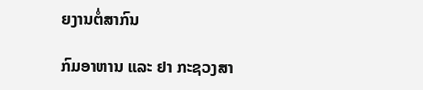ຍງານຕໍ່ສາກົນ

ກົມອາຫານ ແລະ ຢາ ກະຊວງສາ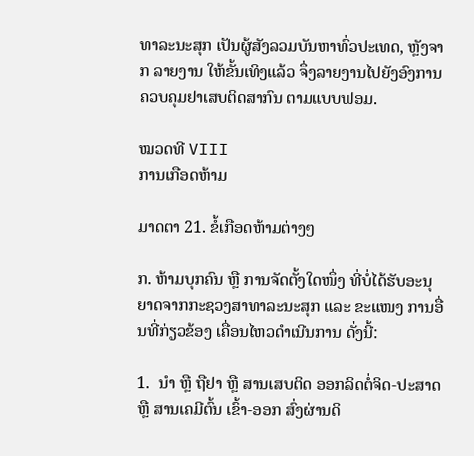ທາລະນະສຸກ ເປັນຜູ້ສັງລວມບັນຫາທົ່ວປະເທດ, ຫຼັງຈາກ ລາຍງານ ໃຫ້ຂັ້ນເທິງແລ້ວ ຈຶ່ງລາຍງານໄປຍັງອົງການຄວບຄຸມຢາເສບຕິດສາກົນ ຕາມແບບຟອມ.

ໝວດທີ VIII
ການເກືອດຫ້າມ

ມາດຕາ 21. ຂໍ້ເກືອດຫ້າມຕ່າງໆ

ກ. ຫ້າມບຸກຄົນ ຫຼື ການຈັດຕັ້ງໃດໜຶ່ງ ທີ່ບໍ່ໄດ້ຮັບອະນຸຍາດຈາກກະຊວງສາທາລະນະສຸກ ແລະ ຂະແໜງ ການອື່ນທີ່ກ່ຽວຂ້ອງ ເຄື່ອນໄຫວດໍາເນີນການ ດັ່ງນີ້:

1.  ນໍາ ຫຼື ຖືຢາ ຫຼື ສານເສບຕິດ ອອກລິດຕໍ່ຈິດ-ປະສາດ ຫຼື ສານເຄມີຕົ້ນ ເຂົ້າ-ອອກ ສົ່ງຜ່ານດິ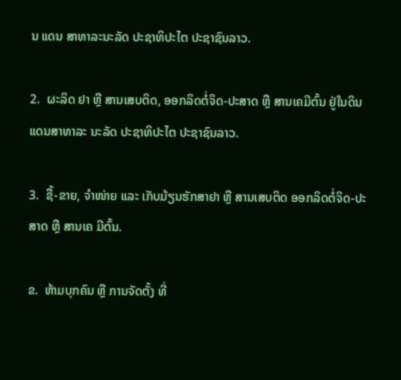ນ ແດນ ສາທາລະນະລັດ ປະຊາທິປະໄຕ ປະຊາຊົນລາວ.

2.  ຜະລິດ ຢາ ຫຼື ສານເສບຕິດ, ອອກລິດຕໍ່ຈິດ-ປະສາດ ຫຼື ສານເຄມີຕົ້ນ ຢູ່ໃນດິນແດນສາທາລະ ນະລັດ ປະຊາທິປະໄຕ ປະຊາຊົນລາວ.

3.  ຊື້-ຂາຍ, ຈໍາໜ່າຍ ແລະ ເກັບມ້ຽນຮັກສາຢາ ຫຼື ສານເສບຕິດ ອອກລິດຕໍ່ຈິດ-ປະສາດ ຫຼື ສານເຄ ມີຕົ້ນ.

ຂ.  ຫ້າມບຸກຄົນ ຫຼື ການຈັດຕັ້ງ ທີ່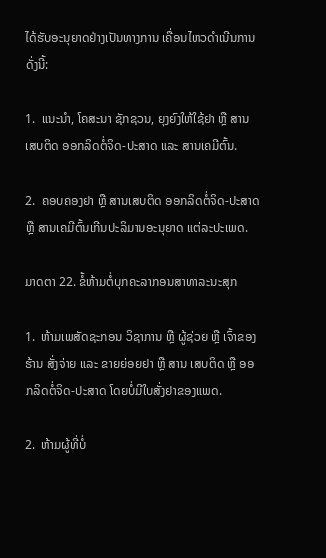ໄດ້ຮັບອະນຸຍາດຢ່າງເປັນທາງການ ເຄື່ອນໄຫວດໍາເນີນການດັ່ງນີ້:

1.  ແນະນໍາ, ໂຄສະນາ ຊັກຊວນ, ຍຸງຍົງໃຫ້ໃຊ້ຢາ ຫຼື ສານເສບຕິດ ອອກລິດຕໍ່ຈິດ-ປະສາດ ແລະ ສານເຄມີຕົ້ນ.

2.  ຄອບຄອງຢາ ຫຼື ສານເສບຕິດ ອອກລິດຕໍ່ຈິດ-ປະສາດ ຫຼື ສານເຄມີຕົ້ນເກີນປະລິມານອະນຸຍາດ ແຕ່ລະປະເພດ.

ມາດຕາ 22. ຂໍ້ຫ້າມຕໍ່ບຸກຄະລາກອນສາທາລະນະສຸກ

1.  ຫ້າມເພສັດຊະກອນ ວິຊາການ ຫຼື ຜູ້ຊ່ວຍ ຫຼື ເຈົ້າຂອງຮ້ານ ສັ່ງຈ່າຍ ແລະ ຂາຍຍ່ອຍຢາ ຫຼື ສານ ເສບຕິດ ຫຼື ອອກລິດຕໍ່ຈິດ-ປະສາດ ໂດຍບໍ່ມີໃບສັ່ງຢາຂອງແພດ.

2.  ຫ້າມຜູ້ທີ່ບໍ່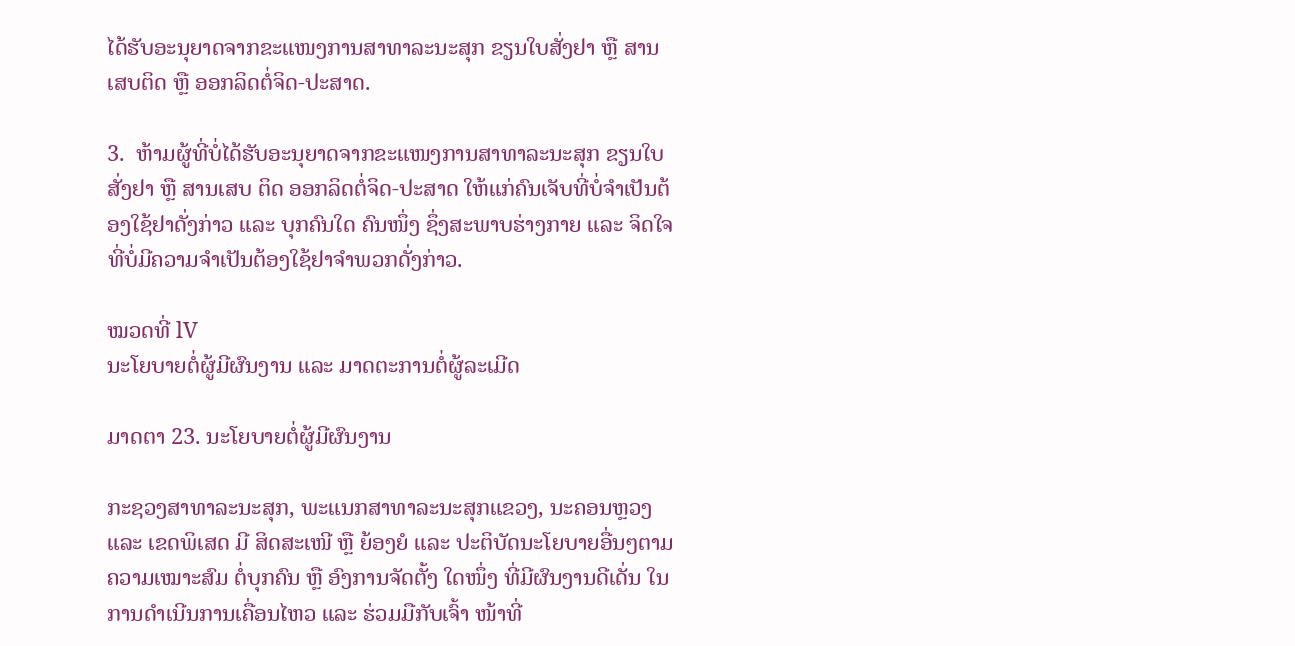ໄດ້ຮັບອະນຸຍາດຈາກຂະແໜງການສາທາລະນະສຸກ ຂຽນໃບສັ່ງຢາ ຫຼື ສານເສບຕິດ ຫຼື ອອກລິດຕໍ່ຈິດ-ປະສາດ.

3.  ຫ້າມຜູ້ທີ່ບໍ່ໄດ້ຮັບອະນຸຍາດຈາກຂະແໜງການສາທາລະນະສຸກ ຂຽນໃບສັ່ງຢາ ຫຼື ສານເສບ ຕິດ ອອກລິດຕໍ່ຈິດ-ປະສາດ ໃຫ້ແກ່ຄົນເຈັບທີ່ບໍ່ຈໍາເປັນຕ້ອງໃຊ້ຢາດັ່ງກ່າວ ແລະ ບຸກຄົນໃດ ຄົນໜຶ່ງ ຊຶ່ງສະພາບຮ່າງກາຍ ແລະ ຈິດໃຈທີ່ບໍ່ມີຄວາມຈໍາເປັນຕ້ອງໃຊ້ຢາຈໍາພວກດັ່ງກ່າວ.

ໝວດທີ່ lV
ນະໂຍບາຍຕໍ່ຜູ້ມີຜົນງານ ແລະ ມາດຕະການຕໍ່ຜູ້ລະເມີດ

ມາດຕາ 23. ນະໂຍບາຍຕໍ່ຜູ້ມີຜົນງານ

ກະຊວງສາທາລະນະສຸກ, ພະແນກສາທາລະນະສຸກແຂວງ, ນະຄອນຫຼວງ ແລະ ເຂດພິເສດ ມີ ສິດສະເໜີ ຫຼື ຍ້ອງຍໍ ແລະ ປະຕິບັດນະໂຍບາຍອື່ນໆຕາມຄວາມເໝາະສົມ ຕໍ່ບຸກຄົນ ຫຼື ອົງການຈັດຕັ້ງ ໃດໜຶ່ງ ທີ່ມີຜົນງານດີເດັ່ນ ໃນການດໍາເນີນການເຄື່ອນໄຫວ ແລະ ຮ່ວມມືກັບເຈົ້າ ໜ້າທີ່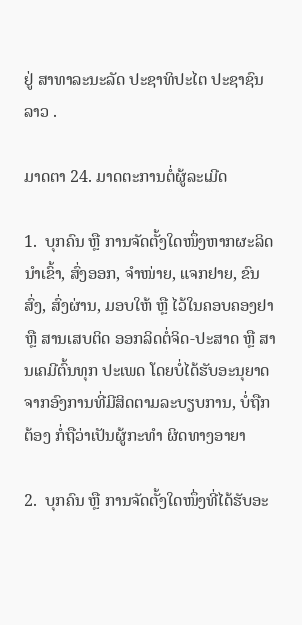ຢູ່ ສາທາລະນະລັດ ປະຊາທິປະໄຕ ປະຊາຊົນລາວ .

ມາດຕາ 24. ມາດຕະການຕໍ່ຜູ້ລະເມີດ

1.  ບຸກຄົນ ຫຼື ການຈັດຕັ້ງໃດໜຶ່ງຫາກຜະລິດ ນໍາເຂົ້າ, ສົ່ງອອກ, ຈໍາໜ່າຍ, ແຈກຢາຍ, ຂົນສົ່ງ, ສົ່ງຜ່ານ, ມອບໃຫ້ ຫຼື ໄວ້ໃນຄອບຄອງຢາ ຫຼື ສານເສບຕິດ ອອກລິດຕໍ່ຈິດ-ປະສາດ ຫຼື ສານເຄມີຕົ້ນທຸກ ປະເພດ ໂດຍບໍ່ໄດ້ຮັບອະນຸຍາດຈາກອົງການທີ່ມີສິດຕາມລະບຽບການ, ບໍ່ຖືກຕ້ອງ ກໍ່ຖືວ່າເປັນຜູ້ກະທໍາ ຜິດທາງອາຍາ

2.  ບຸກຄົນ ຫຼື ການຈັດຕັ້ງໃດໜຶ່ງທີ່ໄດ້ຮັບອະ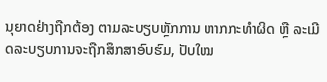ນຸຍາດຢ່າງຖືກຕ້ອງ ຕາມລະບຽບຫຼັກການ ຫາກກະທໍາຜິດ ຫຼື ລະເມີດລະບຽບການຈະຖືກສຶກສາອົບຮົມ, ປັບໃໝ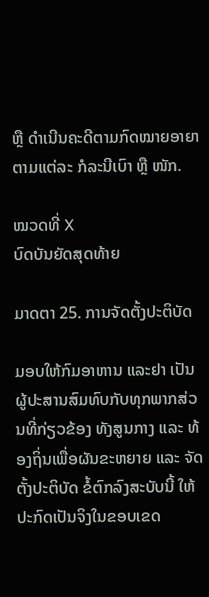ຫຼື ດໍາເນີນຄະດີຕາມກົດໝາຍອາຍາ ຕາມແຕ່ລະ ກໍລະນີເບົາ ຫຼື ໜັກ.

ໝວດທີ່ X
ບົດບັນຍັດສຸດທ້າຍ

ມາດຕາ 25. ການຈັດຕັ້ງປະຕິບັດ

ມອບໃຫ້ກົມອາຫານ ແລະຢາ ເປັນຜູ້ປະສານສົມທົບກັບທຸກພາກສ່ວນທີ່ກ່ຽວຂ້ອງ ທັງສູນກາງ ແລະ ທ້ອງຖິ່ນເພື່ອຜັນຂະຫຍາຍ ແລະ ຈັດຕັ້ງປະຕິບັດ ຂໍ້ຕົກລົງສະບັບນີ້ ໃຫ້ປະກົດເປັນຈິງໃນຂອບເຂດ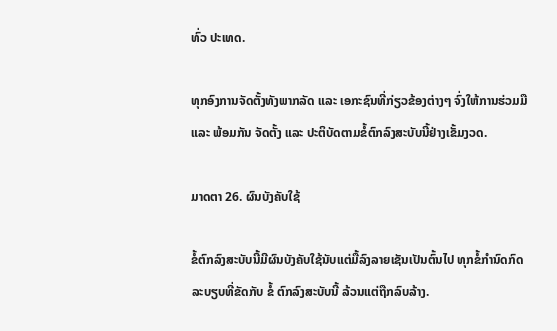ທົ່ວ ປະເທດ.

ທຸກອົງການຈັດຕັ້ງທັງພາກລັດ ແລະ ເອກະຊົນທີ່ກ່ຽວຂ້ອງຕ່າງໆ ຈົ່ງໃຫ້ການຮ່ວມມື ແລະ ພ້ອມກັນ ຈັດຕັ້ງ ແລະ ປະຕິບັດຕາມຂໍ້ຕົກລົງສະບັບນີ້ຢ່າງເຂັ້ມງວດ.

ມາດຕາ 26. ຜົນບັງຄັບໃຊ້

ຂໍ້ຕົກລົງສະບັບນີ້ມີຜົນບັງຄັບໃຊ້ນັບແຕ່ມື້ລົງລາຍເຊັນເປັນຕົ້ນໄປ ທຸກຂໍ້ກໍານົດກົດລະບຽບທີ່ຂັດກັບ ຂໍ້ ຕົກລົງສະບັບນີ້ ລ້ວນແຕ່ຖືກລົບລ້າງ.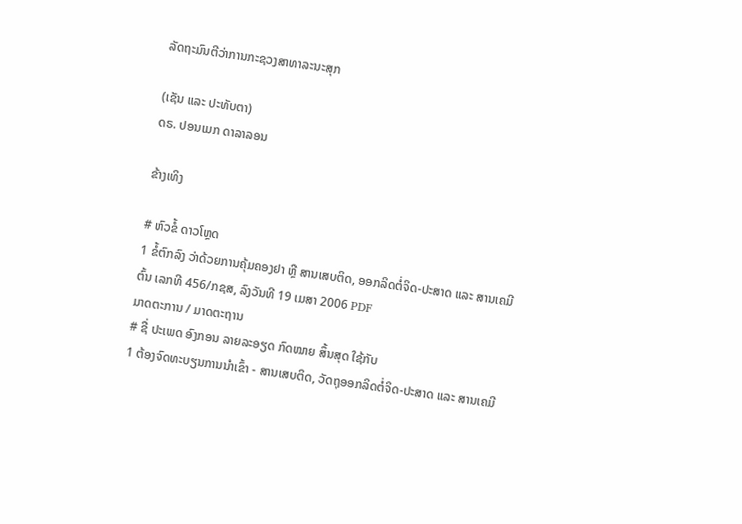ລັດຖະມົນຕີວ່າການກະຊວງສາທາລະນະສຸກ

(ເຊັນ ແລະ ປະທັບຕາ)
ດຣ. ປອນເມກ ດາລາລອນ

ຂ້າງເທິງ

# ຫົວຂໍ້ ດາວໂຫຼດ
1 ຂໍ້ຕົກລົງ ວ່າດ້ວຍການຄຸ້ມຄອງຢາ ຫຼື ສານເສບຕິດ, ອອກລິດຕໍ່ຈິດ-ປະສາດ ແລະ ສານເຄມີຕົ້ນ ເລກທີ 456/ກຊສ, ລົງວັນທີ 19 ເມສາ 2006 PDF
ມາດຕະການ / ມາດຕະຖານ
# ຊື່ ປະເພດ ອົງກອນ ລາຍລະອຽດ ກົດໝາຍ ສຶ້ນສຸດ ໃຊ້ກັບ
1 ຕ້ອງຈົດທະບຽນການນຳເຂົ້າ - ສານເສບຕິດ, ວັດຖຸອອກລິດຕໍ່ຈິດ-ປະສາດ ແລະ ສານເຄມີ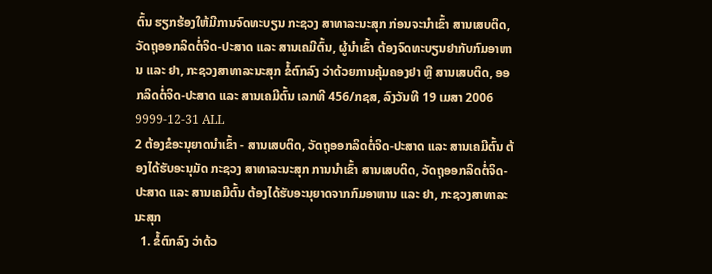ຕົ້ນ ຮຽກຮ້ອງໃຫ້ມີການຈົດທະບຽນ ກະຊວງ ສາທາລະນະສຸກ ກ່ອນຈະນຳເຂົ້າ ສານເສບຕິດ, ວັດຖຸອອກລິດຕໍ່ຈິດ-ປະສາດ ແລະ ສານເຄມີຕົ້ນ, ຜູ້ນຳເຂົ້າ ຕ້ອງຈົດທະບຽນຢາກັບກົມອາຫານ ແລະ ຢາ, ກະຊວງສາທາລະນະສຸກ ຂໍ້ຕົກລົງ ວ່າດ້ວຍການຄຸ້ມຄອງຢາ ຫຼື ສານເສບຕິດ, ອອກລິດຕໍ່ຈິດ-ປະສາດ ແລະ ສານເຄມີຕົ້ນ ເລກທີ 456/ກຊສ, ລົງວັນທີ 19 ເມສາ 2006 9999-12-31 ALL
2 ຕ້ອງຂໍອະນຸຍາດນຳເຂົ້າ - ສານເສບຕິດ, ວັດຖຸອອກລິດຕໍ່ຈິດ-ປະສາດ ແລະ ສານເຄມີຕົ້ນ ຕ້ອງໄດ້ຮັບອະນຸມັດ ກະຊວງ ສາທາລະນະສຸກ ການນຳເຂົ້າ ສານເສບຕິດ, ວັດຖຸອອກລິດຕໍ່ຈິດ-ປະສາດ ແລະ ສານເຄມີຕົ້ນ ຕ້ອງໄດ້ຮັບອະນຸຍາດຈາກກົມອາຫານ ແລະ ຢາ, ກະຊວງສາທາລະນະສຸກ
  1. ຂໍ້ຕົກລົງ ວ່າດ້ວ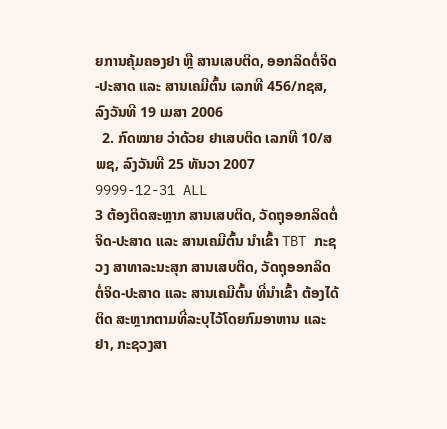ຍການຄຸ້ມຄອງຢາ ຫຼື ສານເສບຕິດ, ອອກລິດຕໍ່ຈິດ-ປະສາດ ແລະ ສານເຄມີຕົ້ນ ເລກທີ 456/ກຊສ, ລົງວັນທີ 19 ເມສາ 2006
  2. ກົດໝາຍ ວ່າດ້ວຍ ຢາເສບຕິດ ເລກທີ 10/ສພຊ, ລົງວັນທີ 25 ທັນວາ 2007
9999-12-31 ALL
3 ຕ້ອງຕິດສະຫຼາກ ສານເສບຕິດ, ວັດຖຸອອກລິດຕໍ່ຈິດ-ປະສາດ ແລະ ສານເຄມີຕົ້ນ ນຳເຂົ້າ TBT ກະຊວງ ສາທາລະນະສຸກ ສານເສບຕິດ, ວັດຖຸອອກລິດຕໍ່ຈິດ-ປະສາດ ແລະ ສານເຄມີຕົ້ນ ທີ່ນຳເຂົ້າ ຕ້ອງໄດ້ຕິດ ສະຫຼາກຕາມທີ່ລະບຸໄວ້ໂດຍກົມອາຫານ ແລະ ຢາ, ກະຊວງສາ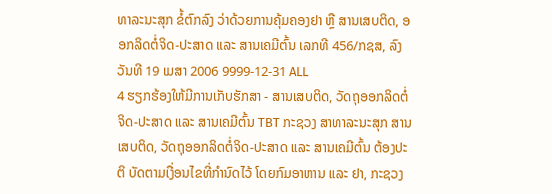ທາລະນະສຸກ ຂໍ້ຕົກລົງ ວ່າດ້ວຍການຄຸ້ມຄອງຢາ ຫຼື ສານເສບຕິດ, ອອກລິດຕໍ່ຈິດ-ປະສາດ ແລະ ສານເຄມີຕົ້ນ ເລກທີ 456/ກຊສ, ລົງວັນທີ 19 ເມສາ 2006 9999-12-31 ALL
4 ຮຽກຮ້ອງໃຫ້ມີການເກັບຮັກສາ - ສານເສບຕິດ, ວັດຖຸອອກລິດຕໍ່ຈິດ-ປະສາດ ແລະ ສານເຄມີຕົ້ນ TBT ກະຊວງ ສາທາລະນະສຸກ ສານເສບຕິດ, ວັດຖຸອອກລິດຕໍ່ຈິດ-ປະສາດ ແລະ ສານເຄມີຕົ້ນ ຕ້ອງປະຕິ ບັດຕາມເງື່ອນໄຂທີ່ກຳນົດໄວ້ ໂດຍກົມອາຫານ ແລະ ຢາ, ກະຊວງ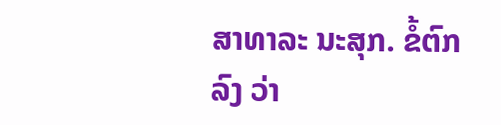ສາທາລະ ນະສຸກ. ຂໍ້ຕົກລົງ ວ່າ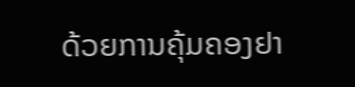ດ້ວຍການຄຸ້ມຄອງຢາ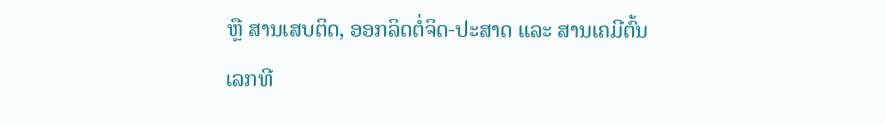ຫຼື ສານເສບຕິດ, ອອກລິດຕໍ່ຈິດ-ປະສາດ ແລະ ສານເຄມີຕົ້ນ ເລກທີ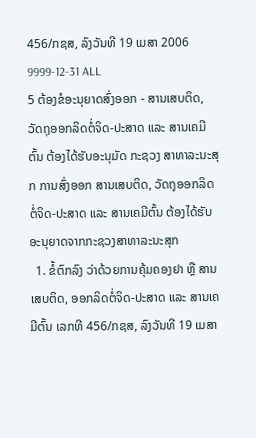456/ກຊສ, ລົງວັນທີ 19 ເມສາ 2006 9999-12-31 ALL
5 ຕ້ອງຂໍອະນຸຍາດສົ່ງອອກ - ສານເສບຕິດ, ວັດຖຸອອກລິດຕໍ່ຈິດ-ປະສາດ ແລະ ສານເຄມີຕົ້ນ ຕ້ອງໄດ້ຮັບອະນຸມັດ ກະຊວງ ສາທາລະນະສຸກ ການສົ່ງອອກ ສານເສບຕິດ, ວັດຖຸອອກລິດຕໍ່ຈິດ-ປະສາດ ແລະ ສານເຄມີຕົ້ນ ຕ້ອງໄດ້ຮັບອະນຸຍາດຈາກກະຊວງສາທາລະນະສຸກ
  1. ຂໍ້ຕົກລົງ ວ່າດ້ວຍການຄຸ້ມຄອງຢາ ຫຼື ສານເສບຕິດ, ອອກລິດຕໍ່ຈິດ-ປະສາດ ແລະ ສານເຄມີຕົ້ນ ເລກທີ 456/ກຊສ, ລົງວັນທີ 19 ເມສາ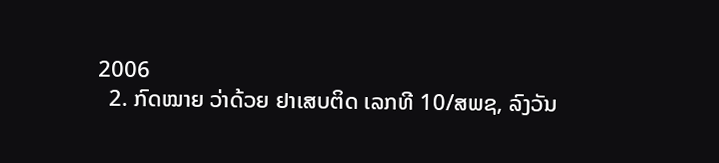2006
  2. ກົດໝາຍ ວ່າດ້ວຍ ຢາເສບຕິດ ເລກທີ 10/ສພຊ, ລົງວັນ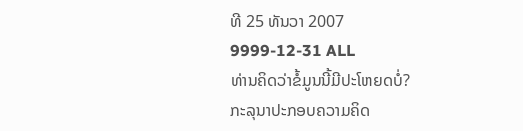ທີ 25 ທັນວາ 2007
9999-12-31 ALL
ທ່ານຄິດວ່າຂໍ້ມູນນີ້ມີປະໂຫຍດບໍ່?
ກະລຸນາປະກອບຄວາມຄິດ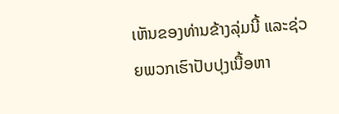ເຫັນຂອງທ່ານຂ້າງລຸ່ມນີ້ ແລະຊ່ວຍພວກເຮົາປັບປຸງເນື້ອຫາ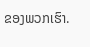ຂອງພວກເຮົາ.